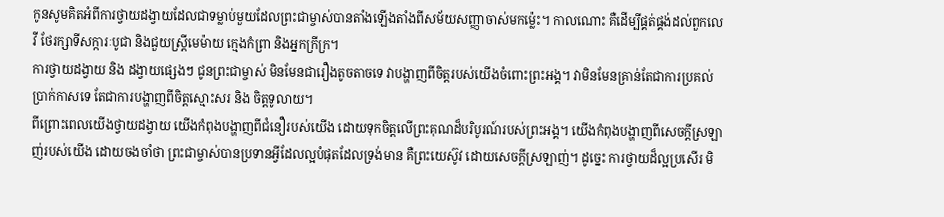កូនសូមគិតអំពីការថ្វាយដង្វាយដែលជាទម្លាប់មួយដែលព្រះជាម្ចាស់បានតាំងឡើងតាំងពីសម័យសញ្ញាចាស់មកម្ល៉េះ។ កាលណោះ គឺដើម្បីផ្គត់ផ្គង់ដល់ពួកលេវី ថែរក្សាទីសក្ការៈបូជា និងជួយស្ត្រីមេម៉ាយ ក្មេងកំព្រា និងអ្នកក្រីក្រ។
ការថ្វាយដង្វាយ និង ដង្វាយផ្សេងៗ ជូនព្រះជាម្ចាស់ មិនមែនជារឿងតូចតាចទេ វាបង្ហាញពីចិត្តរបស់យើងចំពោះព្រះអង្គ។ វាមិនមែនគ្រាន់តែជាការប្រគល់ប្រាក់កាសទេ តែជាការបង្ហាញពីចិត្តស្មោះសរ និង ចិត្តទូលាយ។
ពីព្រោះពេលយើងថ្វាយដង្វាយ យើងកំពុងបង្ហាញពីជំនឿរបស់យើង ដោយទុកចិត្តលើព្រះគុណដ៏បរិបូរណ៍របស់ព្រះអង្គ។ យើងកំពុងបង្ហាញពីសេចក្ដីស្រឡាញ់របស់យើង ដោយចងចាំថា ព្រះជាម្ចាស់បានប្រទានអ្វីដែលល្អបំផុតដែលទ្រង់មាន គឺព្រះយេស៊ូវ ដោយសេចក្ដីស្រឡាញ់។ ដូច្នេះ ការថ្វាយដ៏ល្អប្រសើរ មិ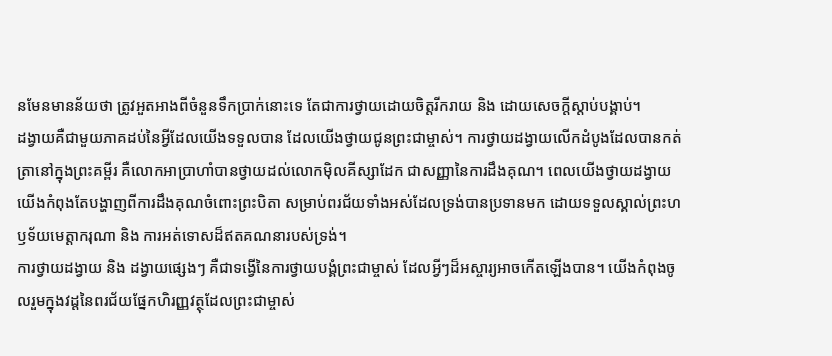នមែនមានន័យថា ត្រូវអួតអាងពីចំនួនទឹកប្រាក់នោះទេ តែជាការថ្វាយដោយចិត្តរីករាយ និង ដោយសេចក្ដីស្ដាប់បង្គាប់។
ដង្វាយគឺជាមួយភាគដប់នៃអ្វីដែលយើងទទួលបាន ដែលយើងថ្វាយជូនព្រះជាម្ចាស់។ ការថ្វាយដង្វាយលើកដំបូងដែលបានកត់ត្រានៅក្នុងព្រះគម្ពីរ គឺលោកអាប្រាហាំបានថ្វាយដល់លោកម៉ិលគីស្សាដែក ជាសញ្ញានៃការដឹងគុណ។ ពេលយើងថ្វាយដង្វាយ យើងកំពុងតែបង្ហាញពីការដឹងគុណចំពោះព្រះបិតា សម្រាប់ពរជ័យទាំងអស់ដែលទ្រង់បានប្រទានមក ដោយទទួលស្គាល់ព្រះហឫទ័យមេត្តាករុណា និង ការអត់ទោសដ៏ឥតគណនារបស់ទ្រង់។
ការថ្វាយដង្វាយ និង ដង្វាយផ្សេងៗ គឺជាទង្វើនៃការថ្វាយបង្គំព្រះជាម្ចាស់ ដែលអ្វីៗដ៏អស្ចារ្យអាចកើតឡើងបាន។ យើងកំពុងចូលរួមក្នុងវដ្ដនៃពរជ័យផ្នែកហិរញ្ញវត្ថុដែលព្រះជាម្ចាស់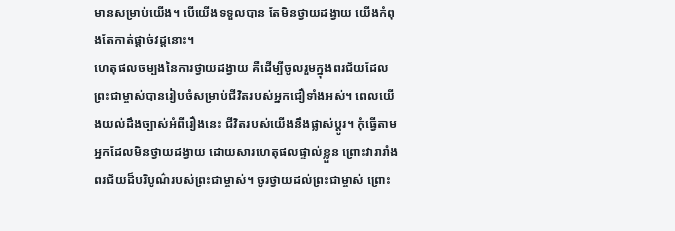មានសម្រាប់យើង។ បើយើងទទួលបាន តែមិនថ្វាយដង្វាយ យើងកំពុងតែកាត់ផ្ដាច់វដ្ដនោះ។
ហេតុផលចម្បងនៃការថ្វាយដង្វាយ គឺដើម្បីចូលរួមក្នុងពរជ័យដែលព្រះជាម្ចាស់បានរៀបចំសម្រាប់ជីវិតរបស់អ្នកជឿទាំងអស់។ ពេលយើងយល់ដឹងច្បាស់អំពីរឿងនេះ ជីវិតរបស់យើងនឹងផ្លាស់ប្ដូរ។ កុំធ្វើតាមអ្នកដែលមិនថ្វាយដង្វាយ ដោយសារហេតុផលផ្ទាល់ខ្លួន ព្រោះវារារាំងពរជ័យដ៏បរិបូណ៌របស់ព្រះជាម្ចាស់។ ចូរថ្វាយដល់ព្រះជាម្ចាស់ ព្រោះ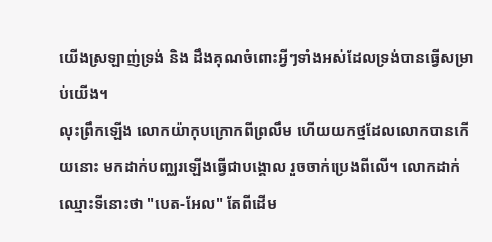យើងស្រឡាញ់ទ្រង់ និង ដឹងគុណចំពោះអ្វីៗទាំងអស់ដែលទ្រង់បានធ្វើសម្រាប់យើង។
លុះព្រឹកឡើង លោកយ៉ាកុបក្រោកពីព្រលឹម ហើយយកថ្មដែលលោកបានកើយនោះ មកដាក់បញ្ឈរឡើងធ្វើជាបង្គោល រួចចាក់ប្រេងពីលើ។ លោកដាក់ឈ្មោះទីនោះថា "បេត-អែល" តែពីដើម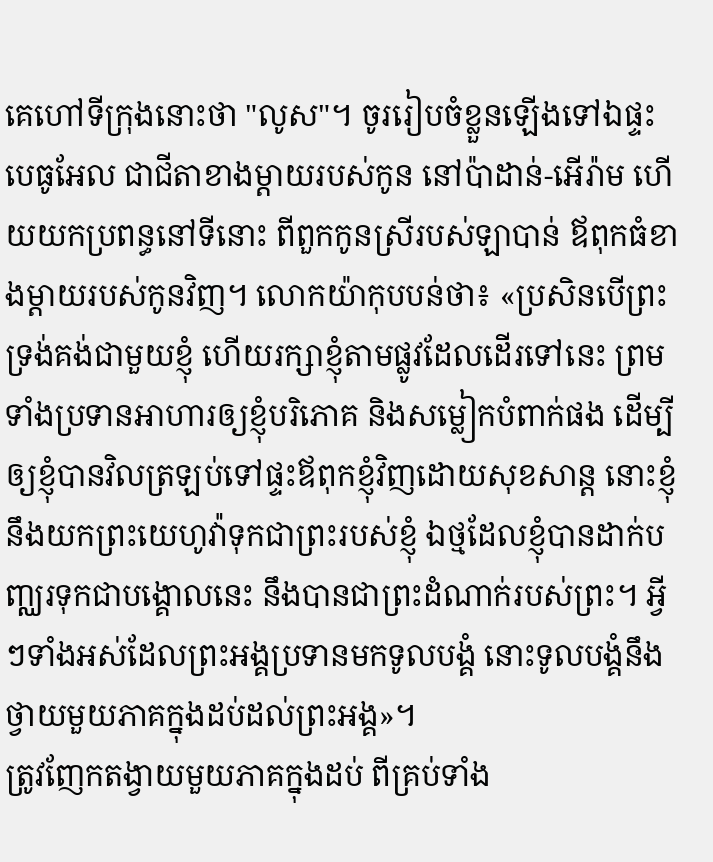គេហៅទីក្រុងនោះថា "លូស"។ ចូររៀបចំខ្លួនឡើងទៅឯផ្ទះបេធូអែល ជាជីតាខាងម្តាយរបស់កូន នៅប៉ាដាន់-អើរ៉ាម ហើយយកប្រពន្ធនៅទីនោះ ពីពួកកូនស្រីរបស់ឡាបាន់ ឪពុកធំខាងម្តាយរបស់កូនវិញ។ លោកយ៉ាកុបបន់ថា៖ «ប្រសិនបើព្រះទ្រង់គង់ជាមួយខ្ញុំ ហើយរក្សាខ្ញុំតាមផ្លូវដែលដើរទៅនេះ ព្រមទាំងប្រទានអាហារឲ្យខ្ញុំបរិភោគ និងសម្លៀកបំពាក់ផង ដើម្បីឲ្យខ្ញុំបានវិលត្រឡប់ទៅផ្ទះឪពុកខ្ញុំវិញដោយសុខសាន្ត នោះខ្ញុំនឹងយកព្រះយេហូវ៉ាទុកជាព្រះរបស់ខ្ញុំ ឯថ្មដែលខ្ញុំបានដាក់បញ្ឈរទុកជាបង្គោលនេះ នឹងបានជាព្រះដំណាក់របស់ព្រះ។ អ្វីៗទាំងអស់ដែលព្រះអង្គប្រទានមកទូលបង្គំ នោះទូលបង្គំនឹងថ្វាយមួយភាគក្នុងដប់ដល់ព្រះអង្គ»។
ត្រូវញែកតង្វាយមួយភាគក្នុងដប់ ពីគ្រប់ទាំង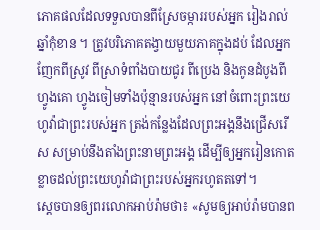ភោគផលដែលទទួលបានពីស្រែចម្ការរបស់អ្នក រៀងរាល់ឆ្នាំកុំខាន ។ ត្រូវបរិភោគតង្វាយមួយភាគក្នុងដប់ ដែលអ្នកញែកពីស្រូវ ពីស្រាទំពាំងបាយជូរ ពីប្រេង និងកូនដំបូងពីហ្វូងគោ ហ្វូងចៀមទាំងប៉ុន្មានរបស់អ្នក នៅចំពោះព្រះយេហូវ៉ាជាព្រះរបស់អ្នក ត្រង់កន្លែងដែលព្រះអង្គនឹងជ្រើសរើស សម្រាប់នឹងតាំងព្រះនាមព្រះអង្គ ដើម្បីឲ្យអ្នករៀនកោតខ្លាចដល់ព្រះយេហូវ៉ាជាព្រះរបស់អ្នករហូតតទៅ។
ស្ដេចបានឲ្យពរលោកអាប់រ៉ាមថា៖ «សូមឲ្យអាប់រ៉ាមបានព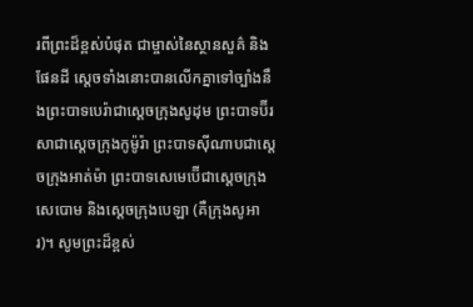រពីព្រះដ៏ខ្ពស់បំផុត ជាម្ចាស់នៃស្ថានសួគ៌ និងផែនដី ស្តេចទាំងនោះបានលើកគ្នាទៅច្បាំងនឹងព្រះបាទបេរ៉ាជាស្តេចក្រុងសូដុម ព្រះបាទប៊ីរសាជាស្តេចក្រុងកូម៉ូរ៉ា ព្រះបាទស៊ីណាបជាស្តេចក្រុងអាត់ម៉ា ព្រះបាទសេមេប៊ើជាស្តេចក្រុងសេបោម និងស្តេចក្រុងបេឡា (គឺក្រុងសូអារ)។ សូមព្រះដ៏ខ្ពស់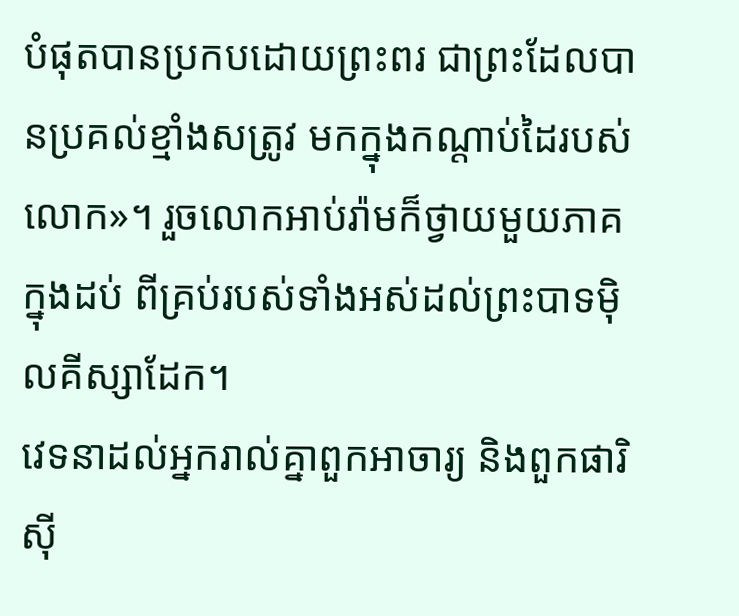បំផុតបានប្រកបដោយព្រះពរ ជាព្រះដែលបានប្រគល់ខ្មាំងសត្រូវ មកក្នុងកណ្ដាប់ដៃរបស់លោក»។ រួចលោកអាប់រ៉ាមក៏ថ្វាយមួយភាគក្នុងដប់ ពីគ្រប់របស់ទាំងអស់ដល់ព្រះបាទម៉ិលគីស្សាដែក។
វេទនាដល់អ្នករាល់គ្នាពួកអាចារ្យ និងពួកផារិស៊ី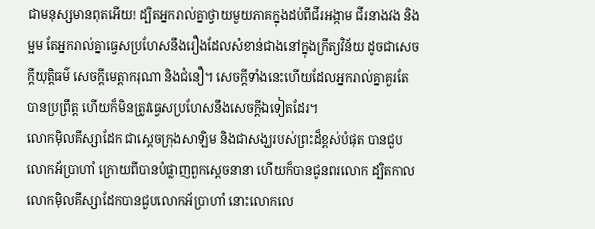ជាមនុស្សមានពុតអើយ! ដ្បិតអ្នករាល់គ្នាថ្វាយមួយភាគក្នុងដប់ពីជីរអង្កាម ជីរនាងវង និងម្អម តែអ្នករាល់គ្នាធ្វេសប្រហែសនឹងរឿងដែលសំខាន់ជាងនៅក្នុងក្រឹត្យវិន័យ ដូចជាសេចក្តីយុត្តិធម៌ សេចក្តីមេត្តាករុណា និងជំនឿ។ សេចក្ដីទាំងនេះហើយដែលអ្នករាល់គ្នាគួរតែបានប្រព្រឹត្ត ហើយក៏មិនត្រូវធ្វេសប្រហែសនឹងសេចក្ដីឯទៀតដែរ។
លោកម៉ិលគីស្សាដែក ជាស្តេចក្រុងសាឡិម និងជាសង្ឃរបស់ព្រះដ៏ខ្ពស់បំផុត បានជួបលោកអ័ប្រាហាំ ក្រោយពីបានបំផ្លាញពួកស្តេចនានា ហើយក៏បានជូនពរលោក ដ្បិតកាលលោកម៉ិលគីស្សាដែកបានជួបលោកអ័ប្រាហាំ នោះលោកលេ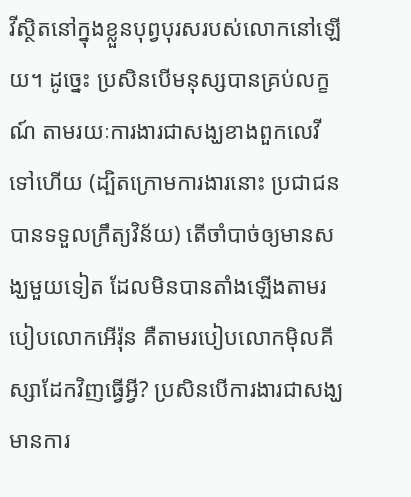វីស្ថិតនៅក្នុងខ្លួនបុព្វបុរសរបស់លោកនៅឡើយ។ ដូច្នេះ ប្រសិនបើមនុស្សបានគ្រប់លក្ខណ៍ តាមរយៈការងារជាសង្ឃខាងពួកលេវីទៅហើយ (ដ្បិតក្រោមការងារនោះ ប្រជាជនបានទទួលក្រឹត្យវិន័យ) តើចាំបាច់ឲ្យមានសង្ឃមួយទៀត ដែលមិនបានតាំងឡើងតាមរបៀបលោកអើរ៉ុន គឺតាមរបៀបលោកម៉ិលគីស្សាដែកវិញធ្វើអ្វី? ប្រសិនបើការងារជាសង្ឃមានការ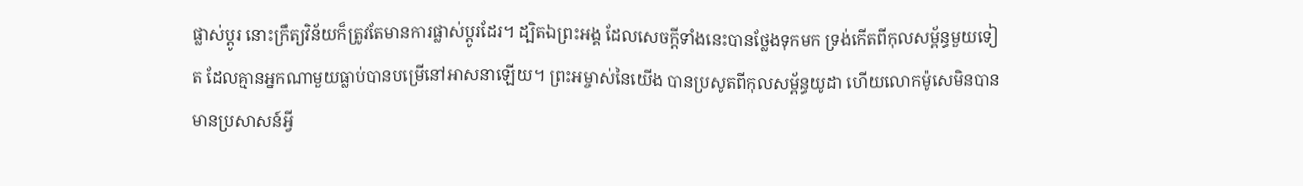ផ្លាស់ប្ដូរ នោះក្រឹត្យវិន័យក៏ត្រូវតែមានការផ្លាស់ប្ដូរដែរ។ ដ្បិតឯព្រះអង្គ ដែលសេចក្ដីទាំងនេះបានថ្លែងទុកមក ទ្រង់កើតពីកុលសម្ព័ន្ធមួយទៀត ដែលគ្មានអ្នកណាមួយធ្លាប់បានបម្រើនៅអាសនាឡើយ។ ព្រះអម្ចាស់នៃយើង បានប្រសូតពីកុលសម្ព័ន្ធយូដា ហើយលោកម៉ូសេមិនបានមានប្រសាសន៍អ្វី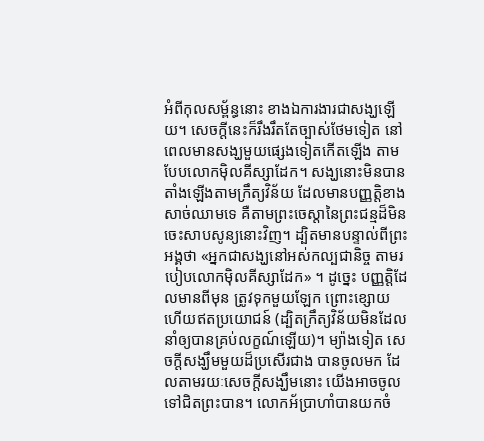អំពីកុលសម្ព័ន្ធនោះ ខាងឯការងារជាសង្ឃឡើយ។ សេចក្ដីនេះក៏រឹងរឹតតែច្បាស់ថែមទៀត នៅពេលមានសង្ឃមួយផ្សេងទៀតកើតឡើង តាមបែបលោកម៉ិលគីស្សាដែក។ សង្ឃនោះមិនបានតាំងឡើងតាមក្រឹត្យវិន័យ ដែលមានបញ្ញត្តិខាងសាច់ឈាមទេ គឺតាមព្រះចេស្តានៃព្រះជន្មដ៏មិនចេះសាបសូន្យនោះវិញ។ ដ្បិតមានបន្ទាល់ពីព្រះអង្គថា «អ្នកជាសង្ឃនៅអស់កល្បជានិច្ច តាមរបៀបលោកម៉ិលគីស្សាដែក» ។ ដូច្នេះ បញ្ញត្តិដែលមានពីមុន ត្រូវទុកមួយឡែក ព្រោះខ្សោយ ហើយឥតប្រយោជន៍ (ដ្បិតក្រឹត្យវិន័យមិនដែលនាំឲ្យបានគ្រប់លក្ខណ៍ឡើយ)។ ម្យ៉ាងទៀត សេចក្តីសង្ឃឹមមួយដ៏ប្រសើរជាង បានចូលមក ដែលតាមរយៈសេចក្តីសង្ឃឹមនោះ យើងអាចចូលទៅជិតព្រះបាន។ លោកអ័ប្រាហាំបានយកចំ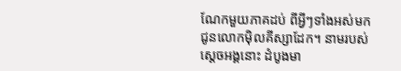ណែកមួយភាគដប់ ពីអ្វីៗទាំងអស់មកជូនលោកម៉ិលគីស្សាដែក។ នាមរបស់ស្តេចអង្គនោះ ដំបូងមា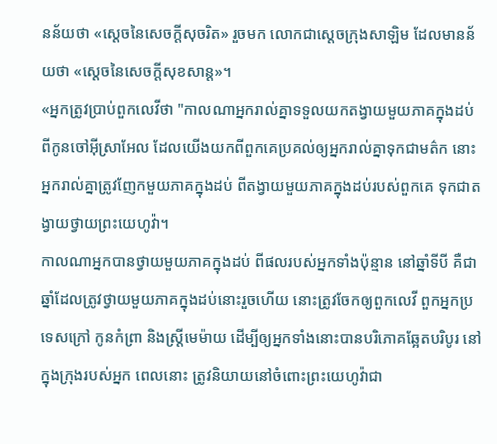នន័យថា «ស្តេចនៃសេចក្តីសុចរិត» រួចមក លោកជាស្តេចក្រុងសាឡិម ដែលមានន័យថា «ស្តេចនៃសេចក្តីសុខសាន្ត»។
«អ្នកត្រូវប្រាប់ពួកលេវីថា "កាលណាអ្នករាល់គ្នាទទួលយកតង្វាយមួយភាគក្នុងដប់ពីកូនចៅអ៊ីស្រាអែល ដែលយើងយកពីពួកគេប្រគល់ឲ្យអ្នករាល់គ្នាទុកជាមត៌ក នោះអ្នករាល់គ្នាត្រូវញែកមួយភាគក្នុងដប់ ពីតង្វាយមួយភាគក្នុងដប់របស់ពួកគេ ទុកជាតង្វាយថ្វាយព្រះយេហូវ៉ា។
កាលណាអ្នកបានថ្វាយមួយភាគក្នុងដប់ ពីផលរបស់អ្នកទាំងប៉ុន្មាន នៅឆ្នាំទីបី គឺជាឆ្នាំដែលត្រូវថ្វាយមួយភាគក្នុងដប់នោះរួចហើយ នោះត្រូវចែកឲ្យពួកលេវី ពួកអ្នកប្រទេសក្រៅ កូនកំព្រា និងស្រ្ដីមេម៉ាយ ដើម្បីឲ្យអ្នកទាំងនោះបានបរិភោគឆ្អែតបរិបូរ នៅក្នុងក្រុងរបស់អ្នក ពេលនោះ ត្រូវនិយាយនៅចំពោះព្រះយេហូវ៉ាជា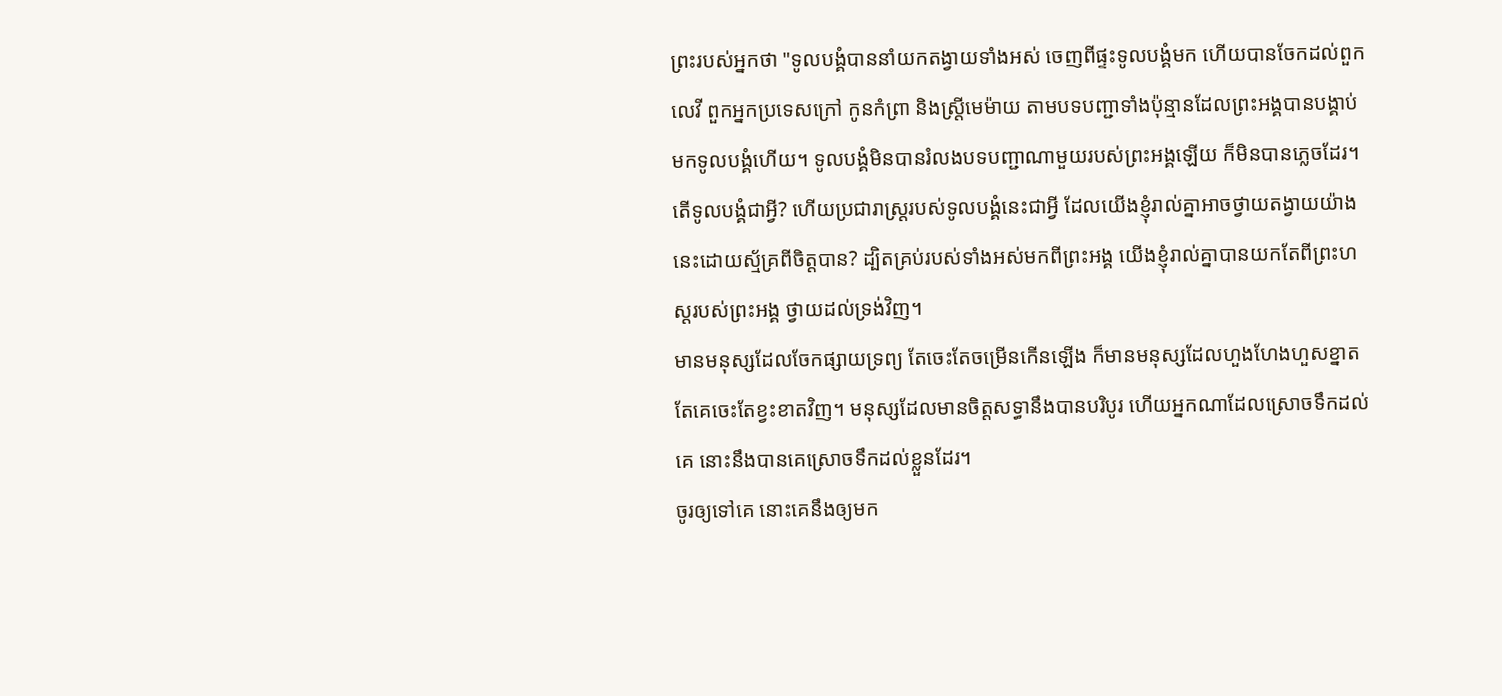ព្រះរបស់អ្នកថា "ទូលបង្គំបាននាំយកតង្វាយទាំងអស់ ចេញពីផ្ទះទូលបង្គំមក ហើយបានចែកដល់ពួកលេវី ពួកអ្នកប្រទេសក្រៅ កូនកំព្រា និងស្រ្ដីមេម៉ាយ តាមបទបញ្ជាទាំងប៉ុន្មានដែលព្រះអង្គបានបង្គាប់មកទូលបង្គំហើយ។ ទូលបង្គំមិនបានរំលងបទបញ្ជាណាមួយរបស់ព្រះអង្គឡើយ ក៏មិនបានភ្លេចដែរ។
តើទូលបង្គំជាអ្វី? ហើយប្រជារាស្ត្ររបស់ទូលបង្គំនេះជាអ្វី ដែលយើងខ្ញុំរាល់គ្នាអាចថ្វាយតង្វាយយ៉ាងនេះដោយស្ម័គ្រពីចិត្តបាន? ដ្បិតគ្រប់របស់ទាំងអស់មកពីព្រះអង្គ យើងខ្ញុំរាល់គ្នាបានយកតែពីព្រះហស្តរបស់ព្រះអង្គ ថ្វាយដល់ទ្រង់វិញ។
មានមនុស្សដែលចែកផ្សាយទ្រព្យ តែចេះតែចម្រើនកើនឡើង ក៏មានមនុស្សដែលហួងហែងហួសខ្នាត តែគេចេះតែខ្វះខាតវិញ។ មនុស្សដែលមានចិត្តសទ្ធានឹងបានបរិបូរ ហើយអ្នកណាដែលស្រោចទឹកដល់គេ នោះនឹងបានគេស្រោចទឹកដល់ខ្លួនដែរ។
ចូរឲ្យទៅគេ នោះគេនឹងឲ្យមក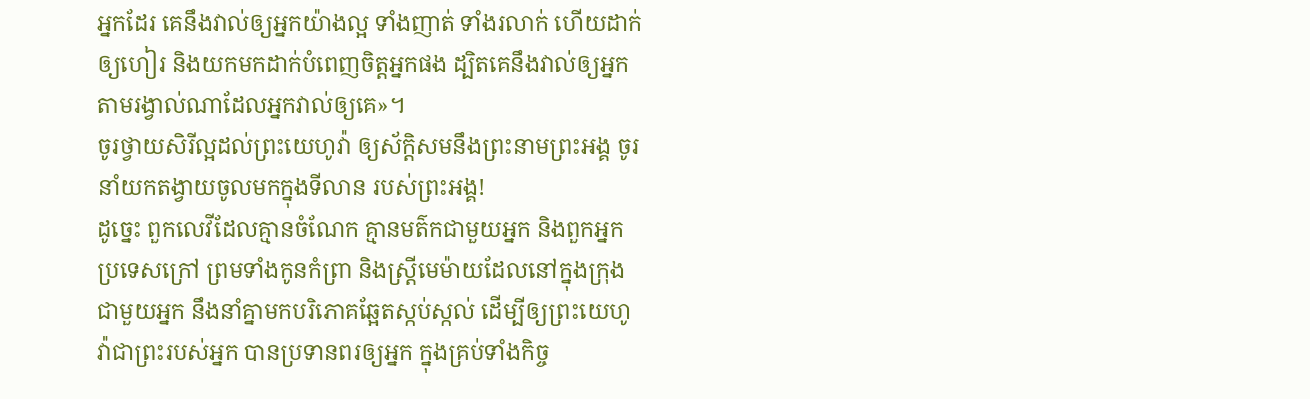អ្នកដែរ គេនឹងវាល់ឲ្យអ្នកយ៉ាងល្អ ទាំងញាត់ ទាំងរលាក់ ហើយដាក់ឲ្យហៀរ និងយកមកដាក់បំពេញចិត្តអ្នកផង ដ្បិតគេនឹងវាល់ឲ្យអ្នក តាមរង្វាល់ណាដែលអ្នកវាល់ឲ្យគេ»។
ចូរថ្វាយសិរីល្អដល់ព្រះយេហូវ៉ា ឲ្យស័ក្ដិសមនឹងព្រះនាមព្រះអង្គ ចូរនាំយកតង្វាយចូលមកក្នុងទីលាន របស់ព្រះអង្គ!
ដូច្នេះ ពួកលេវីដែលគ្មានចំណែក គ្មានមត៌កជាមួយអ្នក និងពួកអ្នកប្រទេសក្រៅ ព្រមទាំងកូនកំព្រា និងស្ត្រីមេម៉ាយដែលនៅក្នុងក្រុងជាមួយអ្នក នឹងនាំគ្នាមកបរិភោគឆ្អែតស្កប់ស្កល់ ដើម្បីឲ្យព្រះយេហូវ៉ាជាព្រះរបស់អ្នក បានប្រទានពរឲ្យអ្នក ក្នុងគ្រប់ទាំងកិច្ច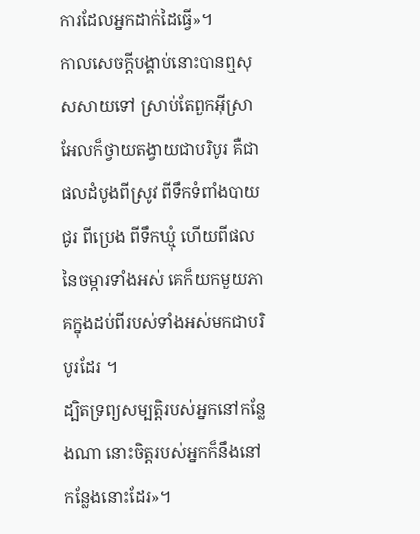ការដែលអ្នកដាក់ដៃធ្វើ»។
កាលសេចក្ដីបង្គាប់នោះបានឮសុសសាយទៅ ស្រាប់តែពួកអ៊ីស្រាអែលក៏ថ្វាយតង្វាយជាបរិបូរ គឺជាផលដំបូងពីស្រូវ ពីទឹកទំពាំងបាយជូរ ពីប្រេង ពីទឹកឃ្មុំ ហើយពីផលនៃចម្ការទាំងអស់ គេក៏យកមួយភាគក្នុងដប់ពីរបស់ទាំងអស់មកជាបរិបូរដែរ ។
ដ្បិតទ្រព្យសម្បត្តិរបស់អ្នកនៅកន្លែងណា នោះចិត្តរបស់អ្នកក៏នឹងនៅកន្លែងនោះដែរ»។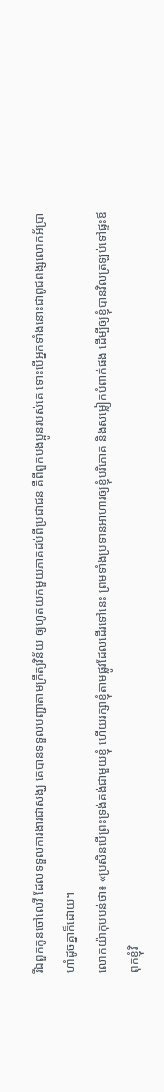រីឯពួកកូនចៅលេវី ដែលទទួលការងារជាសង្ឃ គេបានទទួលបញ្ជាតាមក្រឹត្យវិន័យ ឲ្យហូតយកមួយភាគដប់ពីប្រជាជន គឺពីពួកបងប្អូនរបស់គេ ទោះបើអ្នកទាំងនោះជាពូជពង្សលោកអ័ប្រាហាំដូចគ្នាក៏ដោយ។
លោកយ៉ាកុបបន់ថា៖ «ប្រសិនបើព្រះទ្រង់គង់ជាមួយខ្ញុំ ហើយរក្សាខ្ញុំតាមផ្លូវដែលដើរទៅនេះ ព្រមទាំងប្រទានអាហារឲ្យខ្ញុំបរិភោគ និងសម្លៀកបំពាក់ផង ដើម្បីឲ្យខ្ញុំបានវិលត្រឡប់ទៅផ្ទះឪពុកខ្ញុំវិ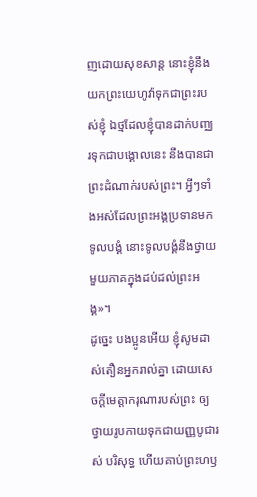ញដោយសុខសាន្ត នោះខ្ញុំនឹងយកព្រះយេហូវ៉ាទុកជាព្រះរបស់ខ្ញុំ ឯថ្មដែលខ្ញុំបានដាក់បញ្ឈរទុកជាបង្គោលនេះ នឹងបានជាព្រះដំណាក់របស់ព្រះ។ អ្វីៗទាំងអស់ដែលព្រះអង្គប្រទានមកទូលបង្គំ នោះទូលបង្គំនឹងថ្វាយមួយភាគក្នុងដប់ដល់ព្រះអង្គ»។
ដូច្នេះ បងប្អូនអើយ ខ្ញុំសូមដាស់តឿនអ្នករាល់គ្នា ដោយសេចក្តីមេត្តាករុណារបស់ព្រះ ឲ្យថ្វាយរូបកាយទុកជាយញ្ញបូជារស់ បរិសុទ្ធ ហើយគាប់ព្រះហឫ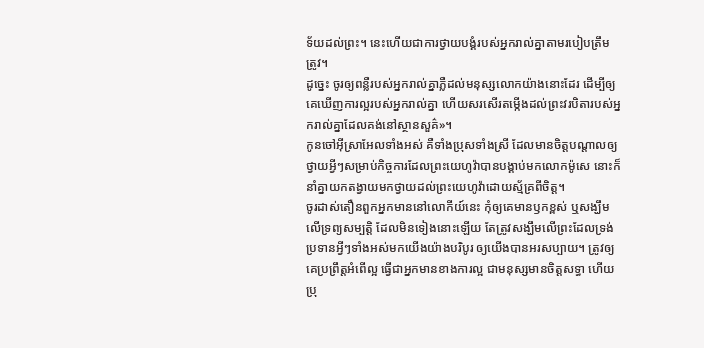ទ័យដល់ព្រះ។ នេះហើយជាការថ្វាយបង្គំរបស់អ្នករាល់គ្នាតាមរបៀបត្រឹមត្រូវ។
ដូច្នេះ ចូរឲ្យពន្លឺរបស់អ្នករាល់គ្នាភ្លឺដល់មនុស្សលោកយ៉ាងនោះដែរ ដើម្បីឲ្យគេឃើញការល្អរបស់អ្នករាល់គ្នា ហើយសរសើរតម្កើងដល់ព្រះវរបិតារបស់អ្នករាល់គ្នាដែលគង់នៅស្ថានសួគ៌»។
កូនចៅអ៊ីស្រាអែលទាំងអស់ គឺទាំងប្រុសទាំងស្រី ដែលមានចិត្តបណ្ដាលឲ្យថ្វាយអ្វីៗសម្រាប់កិច្ចការដែលព្រះយេហូវ៉ាបានបង្គាប់មកលោកម៉ូសេ នោះក៏នាំគ្នាយកតង្វាយមកថ្វាយដល់ព្រះយេហូវ៉ាដោយស្ម័គ្រពីចិត្ត។
ចូរដាស់តឿនពួកអ្នកមាននៅលោកីយ៍នេះ កុំឲ្យគេមានឫកខ្ពស់ ឬសង្ឃឹមលើទ្រព្យសម្បត្តិ ដែលមិនទៀងនោះឡើយ តែត្រូវសង្ឃឹមលើព្រះដែលទ្រង់ប្រទានអ្វីៗទាំងអស់មកយើងយ៉ាងបរិបូរ ឲ្យយើងបានអរសប្បាយ។ ត្រូវឲ្យគេប្រព្រឹត្តអំពើល្អ ធ្វើជាអ្នកមានខាងការល្អ ជាមនុស្សមានចិត្តសទ្ធា ហើយប្រុ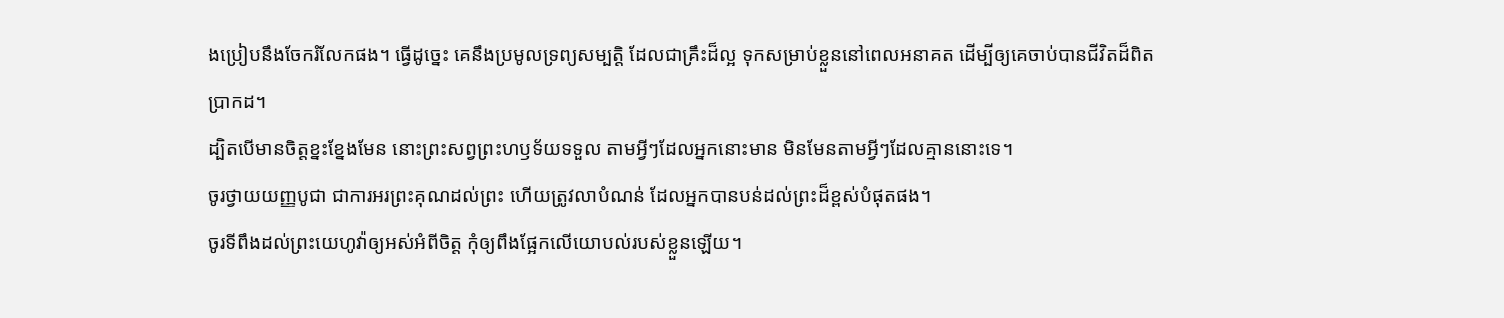ងប្រៀបនឹងចែករំលែកផង។ ធ្វើដូច្នេះ គេនឹងប្រមូលទ្រព្យសម្បត្ដិ ដែលជាគ្រឹះដ៏ល្អ ទុកសម្រាប់ខ្លួននៅពេលអនាគត ដើម្បីឲ្យគេចាប់បានជីវិតដ៏ពិតប្រាកដ។
ដ្បិតបើមានចិត្តខ្នះខ្នែងមែន នោះព្រះសព្វព្រះហឫទ័យទទួល តាមអ្វីៗដែលអ្នកនោះមាន មិនមែនតាមអ្វីៗដែលគ្មាននោះទេ។
ចូរថ្វាយយញ្ញបូជា ជាការអរព្រះគុណដល់ព្រះ ហើយត្រូវលាបំណន់ ដែលអ្នកបានបន់ដល់ព្រះដ៏ខ្ពស់បំផុតផង។
ចូរទីពឹងដល់ព្រះយេហូវ៉ាឲ្យអស់អំពីចិត្ត កុំឲ្យពឹងផ្អែកលើយោបល់របស់ខ្លួនឡើយ។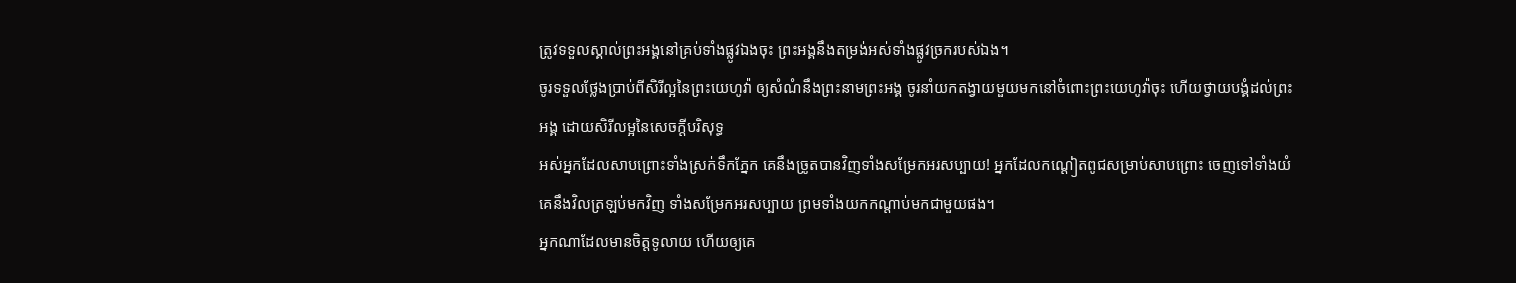ត្រូវទទួលស្គាល់ព្រះអង្គនៅគ្រប់ទាំងផ្លូវឯងចុះ ព្រះអង្គនឹងតម្រង់អស់ទាំងផ្លូវច្រករបស់ឯង។
ចូរទទួលថ្លែងប្រាប់ពីសិរីល្អនៃព្រះយេហូវ៉ា ឲ្យសំណំនឹងព្រះនាមព្រះអង្គ ចូរនាំយកតង្វាយមួយមកនៅចំពោះព្រះយេហូវ៉ាចុះ ហើយថ្វាយបង្គំដល់ព្រះអង្គ ដោយសិរីលម្អនៃសេចក្ដីបរិសុទ្ធ
អស់អ្នកដែលសាបព្រោះទាំងស្រក់ទឹកភ្នែក គេនឹងច្រូតបានវិញទាំងសម្រែកអរសប្បាយ! អ្នកដែលកណ្ដៀតពូជសម្រាប់សាបព្រោះ ចេញទៅទាំងយំ គេនឹងវិលត្រឡប់មកវិញ ទាំងសម្រែកអរសប្បាយ ព្រមទាំងយកកណ្ដាប់មកជាមួយផង។
អ្នកណាដែលមានចិត្តទូលាយ ហើយឲ្យគេ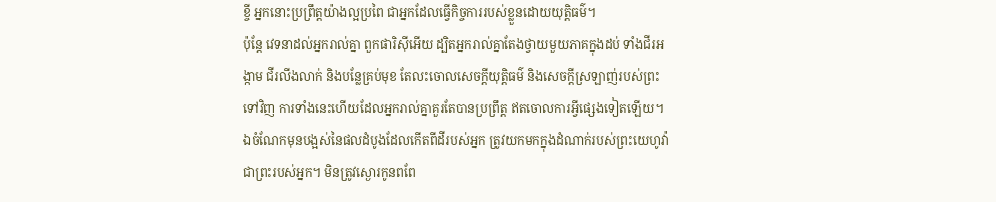ខ្ចី អ្នកនោះប្រព្រឹត្តយ៉ាងល្អប្រពៃ ជាអ្នកដែលធ្វើកិច្ចការរបស់ខ្លួនដោយយុត្តិធម៌។
ប៉ុន្តែ វេទនាដល់អ្នករាល់គ្នា ពួកផារិស៊ីអើយ ដ្បិតអ្នករាល់គ្នាតែងថ្វាយមួយភាគក្នុងដប់ ទាំងជីរអង្កាម ជីរលីងលាក់ និងបន្លែគ្រប់មុខ តែលះចោលសេចក្តីយុត្តិធម៌ និងសេចក្តីស្រឡាញ់របស់ព្រះទៅវិញ ការទាំងនេះហើយដែលអ្នករាល់គ្នាគួរតែបានប្រព្រឹត្ត ឥតចោលការអ្វីផ្សេងទៀតឡើយ។
ឯចំណែកមុនបង្អស់នៃផលដំបូងដែលកើតពីដីរបស់អ្នក ត្រូវយកមកក្នុងដំណាក់របស់ព្រះយេហូវ៉ាជាព្រះរបស់អ្នក។ មិនត្រូវស្ងោរកូនពពែ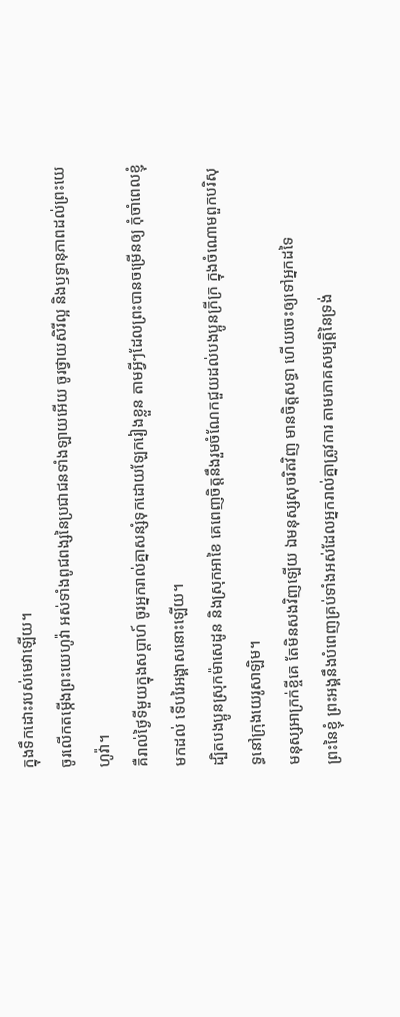ក្នុងទឹកដោះរបស់មេវាឡើយ។
ចូរលើកតម្កើងព្រះយេហូវ៉ា អស់ទាំងពូជពង្សនៃប្រជាជនទាំងឡាយអើយ ចូរថ្វាយសិរីល្អ និងឫទ្ធានុភាពដល់ព្រះយេហូវ៉ា។
គឺរាល់ថ្ងៃទីមួយក្នុងសប្ដាហ៍ ចូរអ្នករាល់គ្នាសន្សំទុកដោយឡែករៀងខ្លួន តាមអ្វីៗដែលព្រះបានចម្រើនឲ្យ កុំចាំពេលខ្ញុំមកដល់ ទើបរៃអង្គាសនោះឡើយ។
ដ្បិតបងប្អូនស្រុកម៉ាសេដូន និងស្រុកអាខៃ គេពេញចិត្តនឹងរួមចំណែកជួយដល់បងប្អូនក្រីក្រ ក្នុងចំណោមពួកបរិសុទ្ធនៅក្រុងយេរូសាឡិម។
មនុស្សអាក្រក់ខ្ចីគេ តែមិនសងវិញឡើយ ឯមនុស្សសុចរិតវិញ មានចិត្តសទ្ធា ហើយចេះឲ្យទៅអ្នកដទៃ
ព្រះនៃខ្ញុំ ព្រះអង្គនឹងបំពេញគ្រប់ទាំងអស់ដែលអ្នករាល់គ្នាត្រូវការ តាមភោគសម្បត្តិនៃទ្រង់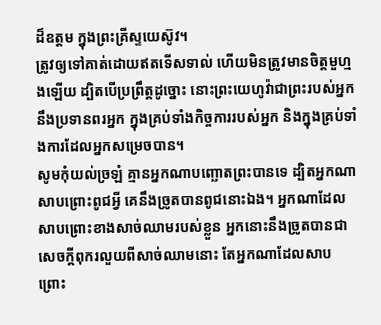ដ៏ឧត្តម ក្នុងព្រះគ្រីស្ទយេស៊ូវ។
ត្រូវឲ្យទៅគាត់ដោយឥតទើសទាល់ ហើយមិនត្រូវមានចិត្តមួហ្មងឡើយ ដ្បិតបើប្រព្រឹត្តដូច្នោះ នោះព្រះយេហូវ៉ាជាព្រះរបស់អ្នកនឹងប្រទានពរអ្នក ក្នុងគ្រប់ទាំងកិច្ចការរបស់អ្នក និងក្នុងគ្រប់ទាំងការដែលអ្នកសម្រេចបាន។
សូមកុំយល់ច្រឡំ គ្មានអ្នកណាបញ្ឆោតព្រះបានទេ ដ្បិតអ្នកណាសាបព្រោះពូជអ្វី គេនឹងច្រូតបានពូជនោះឯង។ អ្នកណាដែលសាបព្រោះខាងសាច់ឈាមរបស់ខ្លួន អ្នកនោះនឹងច្រូតបានជាសេចក្ដីពុករលួយពីសាច់ឈាមនោះ តែអ្នកណាដែលសាបព្រោះ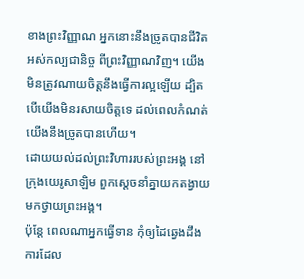ខាងព្រះវិញ្ញាណ អ្នកនោះនឹងច្រូតបានជីវិតអស់កល្បជានិច្ច ពីព្រះវិញ្ញាណវិញ។ យើងមិនត្រូវណាយចិត្តនឹងធ្វើការល្អឡើយ ដ្បិតបើយើងមិនរសាយចិត្តទេ ដល់ពេលកំណត់ យើងនឹងច្រូតបានហើយ។
ដោយយល់ដល់ព្រះវិហាររបស់ព្រះអង្គ នៅក្រុងយេរូសាឡិម ពួកស្តេចនាំគ្នាយកតង្វាយមកថ្វាយព្រះអង្គ។
ប៉ុន្តែ ពេលណាអ្នកធ្វើទាន កុំឲ្យដៃឆ្វេងដឹងការដែល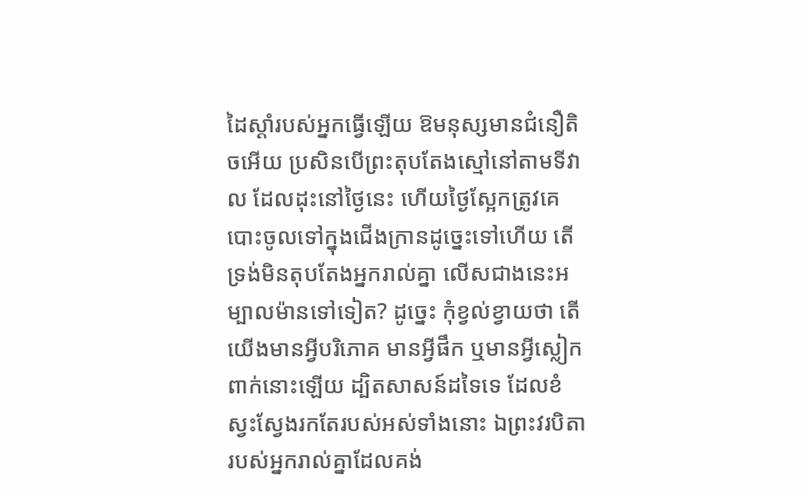ដៃស្តាំរបស់អ្នកធ្វើឡើយ ឱមនុស្សមានជំនឿតិចអើយ ប្រសិនបើព្រះតុបតែងស្មៅនៅតាមទីវាល ដែលដុះនៅថ្ងៃនេះ ហើយថ្ងៃស្អែកត្រូវគេបោះចូលទៅក្នុងជើងក្រានដូច្នេះទៅហើយ តើទ្រង់មិនតុបតែងអ្នករាល់គ្នា លើសជាងនេះអម្បាលម៉ានទៅទៀត? ដូច្នេះ កុំខ្វល់ខ្វាយថា តើយើងមានអ្វីបរិភោគ មានអ្វីផឹក ឬមានអ្វីស្លៀកពាក់នោះឡើយ ដ្បិតសាសន៍ដទៃទេ ដែលខំស្វះស្វែងរកតែរបស់អស់ទាំងនោះ ឯព្រះវរបិតារបស់អ្នករាល់គ្នាដែលគង់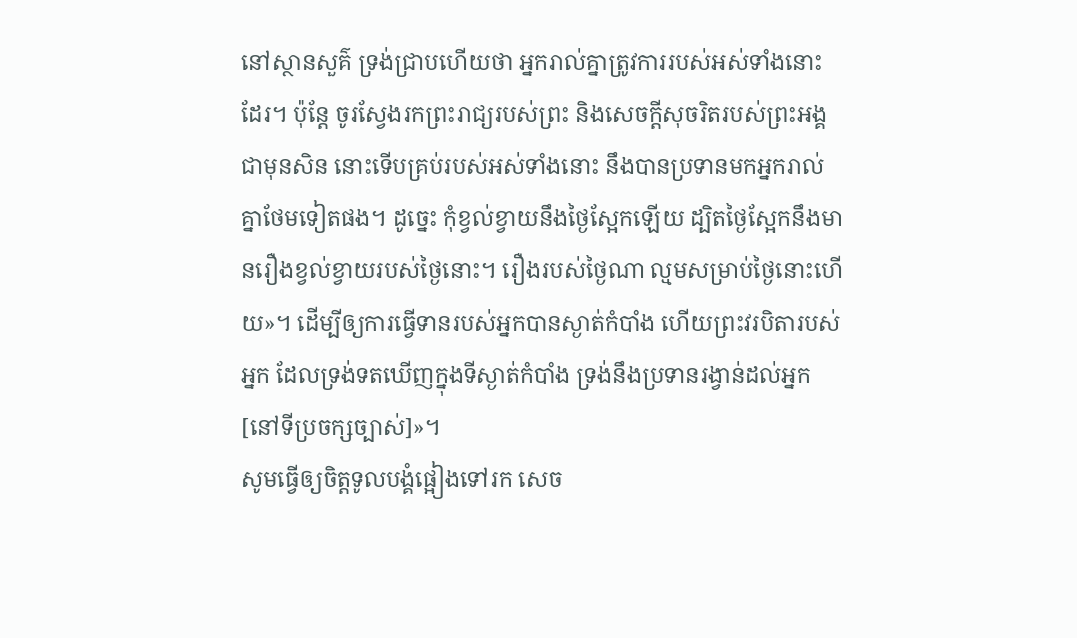នៅស្ថានសួគ៌ ទ្រង់ជ្រាបហើយថា អ្នករាល់គ្នាត្រូវការរបស់អស់ទាំងនោះដែរ។ ប៉ុន្តែ ចូរស្វែងរកព្រះរាជ្យរបស់ព្រះ និងសេចក្តីសុចរិតរបស់ព្រះអង្គជាមុនសិន នោះទើបគ្រប់របស់អស់ទាំងនោះ នឹងបានប្រទានមកអ្នករាល់គ្នាថែមទៀតផង។ ដូច្នេះ កុំខ្វល់ខ្វាយនឹងថ្ងៃស្អែកឡើយ ដ្បិតថ្ងៃស្អែកនឹងមានរឿងខ្វល់ខ្វាយរបស់ថ្ងៃនោះ។ រឿងរបស់ថ្ងៃណា ល្មមសម្រាប់ថ្ងៃនោះហើយ»។ ដើម្បីឲ្យការធ្វើទានរបស់អ្នកបានស្ងាត់កំបាំង ហើយព្រះវរបិតារបស់អ្នក ដែលទ្រង់ទតឃើញក្នុងទីស្ងាត់កំបាំង ទ្រង់នឹងប្រទានរង្វាន់ដល់អ្នក[នៅទីប្រចក្សច្បាស់]»។
សូមធ្វើឲ្យចិត្តទូលបង្គំផ្អៀងទៅរក សេច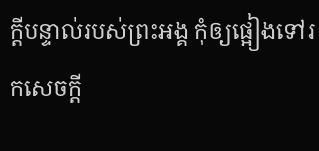ក្ដីបន្ទាល់របស់ព្រះអង្គ កុំឲ្យផ្អៀងទៅរកសេចក្ដី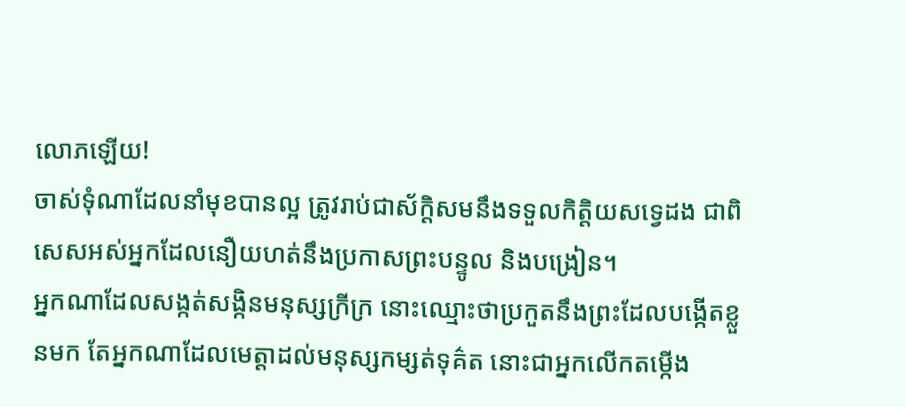លោភឡើយ!
ចាស់ទុំណាដែលនាំមុខបានល្អ ត្រូវរាប់ជាស័ក្ដិសមនឹងទទួលកិត្តិយសទ្វេដង ជាពិសេសអស់អ្នកដែលនឿយហត់នឹងប្រកាសព្រះបន្ទូល និងបង្រៀន។
អ្នកណាដែលសង្កត់សង្កិនមនុស្សក្រីក្រ នោះឈ្មោះថាប្រកួតនឹងព្រះដែលបង្កើតខ្លួនមក តែអ្នកណាដែលមេត្តាដល់មនុស្សកម្សត់ទុគ៌ត នោះជាអ្នកលើកតម្កើង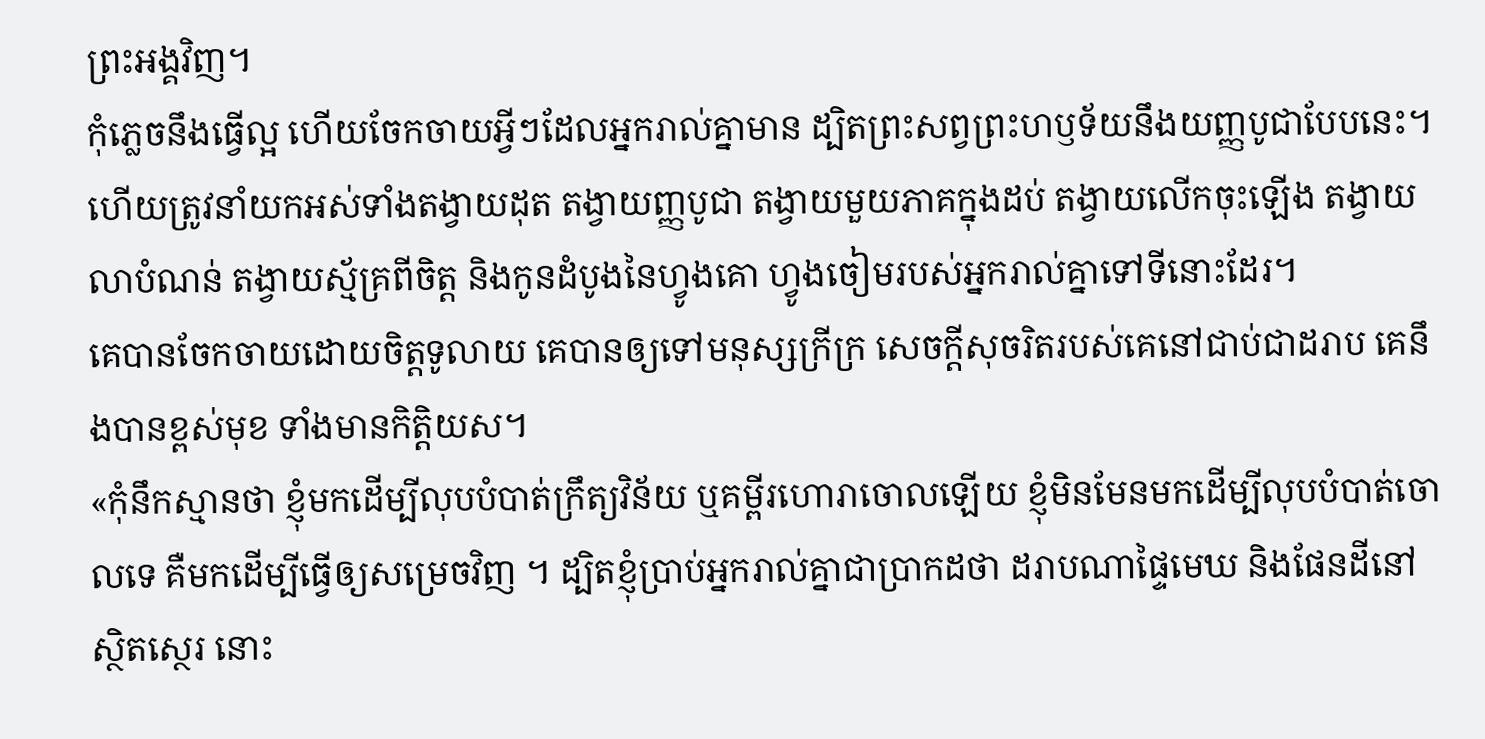ព្រះអង្គវិញ។
កុំភ្លេចនឹងធ្វើល្អ ហើយចែកចាយអ្វីៗដែលអ្នករាល់គ្នាមាន ដ្បិតព្រះសព្វព្រះហឫទ័យនឹងយញ្ញបូជាបែបនេះ។
ហើយត្រូវនាំយកអស់ទាំងតង្វាយដុត តង្វាយញ្ញបូជា តង្វាយមួយភាគក្នុងដប់ តង្វាយលើកចុះឡើង តង្វាយលាបំណន់ តង្វាយស្ម័គ្រពីចិត្ត និងកូនដំបូងនៃហ្វូងគោ ហ្វូងចៀមរបស់អ្នករាល់គ្នាទៅទីនោះដែរ។
គេបានចែកចាយដោយចិត្តទូលាយ គេបានឲ្យទៅមនុស្សក្រីក្រ សេចក្ដីសុចរិតរបស់គេនៅជាប់ជាដរាប គេនឹងបានខ្ពស់មុខ ទាំងមានកិត្តិយស។
«កុំនឹកស្មានថា ខ្ញុំមកដើម្បីលុបបំបាត់ក្រឹត្យវិន័យ ឬគម្ពីរហោរាចោលឡើយ ខ្ញុំមិនមែនមកដើម្បីលុបបំបាត់ចោលទេ គឺមកដើម្បីធ្វើឲ្យសម្រេចវិញ ។ ដ្បិតខ្ញុំប្រាប់អ្នករាល់គ្នាជាប្រាកដថា ដរាបណាផ្ទៃមេឃ និងផែនដីនៅស្ថិតស្ថេរ នោះ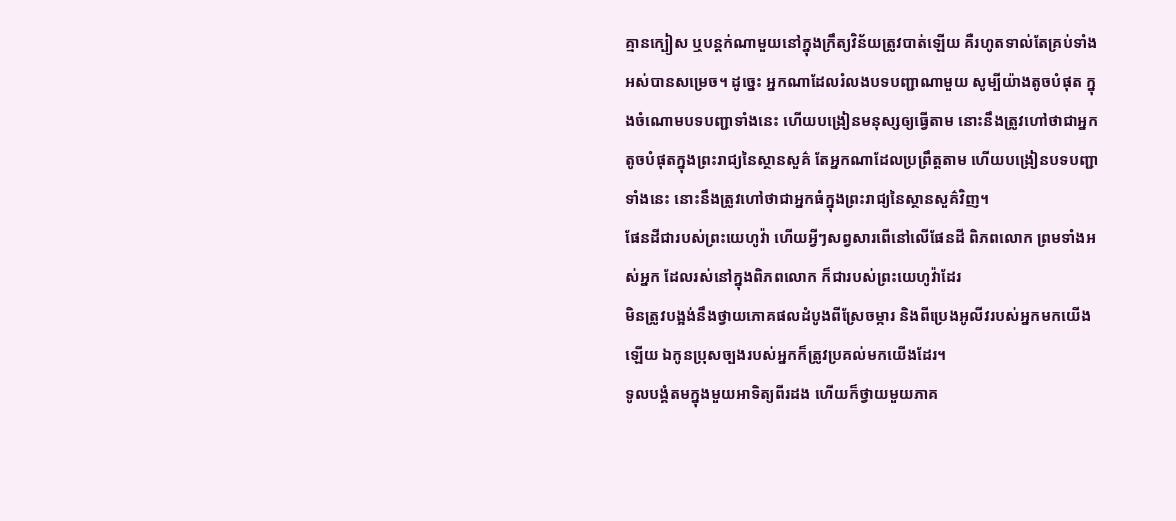គ្មានក្បៀស ឬបន្តក់ណាមួយនៅក្នុងក្រឹត្យវិន័យត្រូវបាត់ឡើយ គឺរហូតទាល់តែគ្រប់ទាំងអស់បានសម្រេច។ ដូច្នេះ អ្នកណាដែលរំលងបទបញ្ជាណាមួយ សូម្បីយ៉ាងតូចបំផុត ក្នុងចំណោមបទបញ្ជាទាំងនេះ ហើយបង្រៀនមនុស្សឲ្យធ្វើតាម នោះនឹងត្រូវហៅថាជាអ្នកតូចបំផុតក្នុងព្រះរាជ្យនៃស្ថានសួគ៌ តែអ្នកណាដែលប្រព្រឹត្តតាម ហើយបង្រៀនបទបញ្ជាទាំងនេះ នោះនឹងត្រូវហៅថាជាអ្នកធំក្នុងព្រះរាជ្យនៃស្ថានសួគ៌វិញ។
ផែនដីជារបស់ព្រះយេហូវ៉ា ហើយអ្វីៗសព្វសារពើនៅលើផែនដី ពិភពលោក ព្រមទាំងអស់អ្នក ដែលរស់នៅក្នុងពិភពលោក ក៏ជារបស់ព្រះយេហូវ៉ាដែរ
មិនត្រូវបង្អង់នឹងថ្វាយភោគផលដំបូងពីស្រែចម្ការ និងពីប្រេងអូលីវរបស់អ្នកមកយើងឡើយ ឯកូនប្រុសច្បងរបស់អ្នកក៏ត្រូវប្រគល់មកយើងដែរ។
ទូលបង្គំតមក្នុងមួយអាទិត្យពីរដង ហើយក៏ថ្វាយមួយភាគ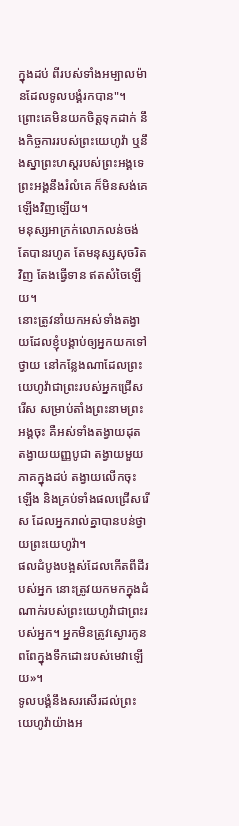ក្នុងដប់ ពីរបស់ទាំងអម្បាលម៉ានដែលទូលបង្គំរកបាន"។
ព្រោះគេមិនយកចិត្តទុកដាក់ នឹងកិច្ចការរបស់ព្រះយេហូវ៉ា ឬនឹងស្នាព្រះហស្តរបស់ព្រះអង្គទេ ព្រះអង្គនឹងរំលំគេ ក៏មិនសង់គេឡើងវិញឡើយ។
មនុស្សអាក្រក់លោភលន់ចង់តែបានរហូត តែមនុស្សសុចរិតវិញ តែងធ្វើទាន ឥតសំចៃឡើយ។
នោះត្រូវនាំយកអស់ទាំងតង្វាយដែលខ្ញុំបង្គាប់ឲ្យអ្នកយកទៅថ្វាយ នៅកន្លែងណាដែលព្រះយេហូវ៉ាជាព្រះរបស់អ្នកជ្រើសរើស សម្រាប់តាំងព្រះនាមព្រះអង្គចុះ គឺអស់ទាំងតង្វាយដុត តង្វាយយញ្ញបូជា តង្វាយមួយភាគក្នុងដប់ តង្វាយលើកចុះឡើង និងគ្រប់ទាំងផលជ្រើសរើស ដែលអ្នករាល់គ្នាបានបន់ថ្វាយព្រះយេហូវ៉ា។
ផលដំបូងបង្អស់ដែលកើតពីដីរបស់អ្នក នោះត្រូវយកមកក្នុងដំណាក់របស់ព្រះយេហូវ៉ាជាព្រះរបស់អ្នក។ អ្នកមិនត្រូវស្ងោរកូនពពែក្នុងទឹកដោះរបស់មេវាឡើយ»។
ទូលបង្គំនឹងសរសើរដល់ព្រះយេហូវ៉ាយ៉ាងអ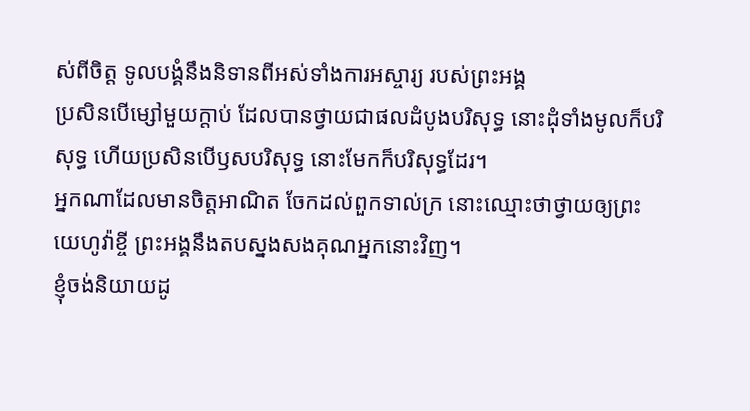ស់ពីចិត្ត ទូលបង្គំនឹងនិទានពីអស់ទាំងការអស្ចារ្យ របស់ព្រះអង្គ
ប្រសិនបើម្សៅមួយក្តាប់ ដែលបានថ្វាយជាផលដំបូងបរិសុទ្ធ នោះដុំទាំងមូលក៏បរិសុទ្ធ ហើយប្រសិនបើឫសបរិសុទ្ធ នោះមែកក៏បរិសុទ្ធដែរ។
អ្នកណាដែលមានចិត្តអាណិត ចែកដល់ពួកទាល់ក្រ នោះឈ្មោះថាថ្វាយឲ្យព្រះយេហូវ៉ាខ្ចី ព្រះអង្គនឹងតបស្នងសងគុណអ្នកនោះវិញ។
ខ្ញុំចង់និយាយដូ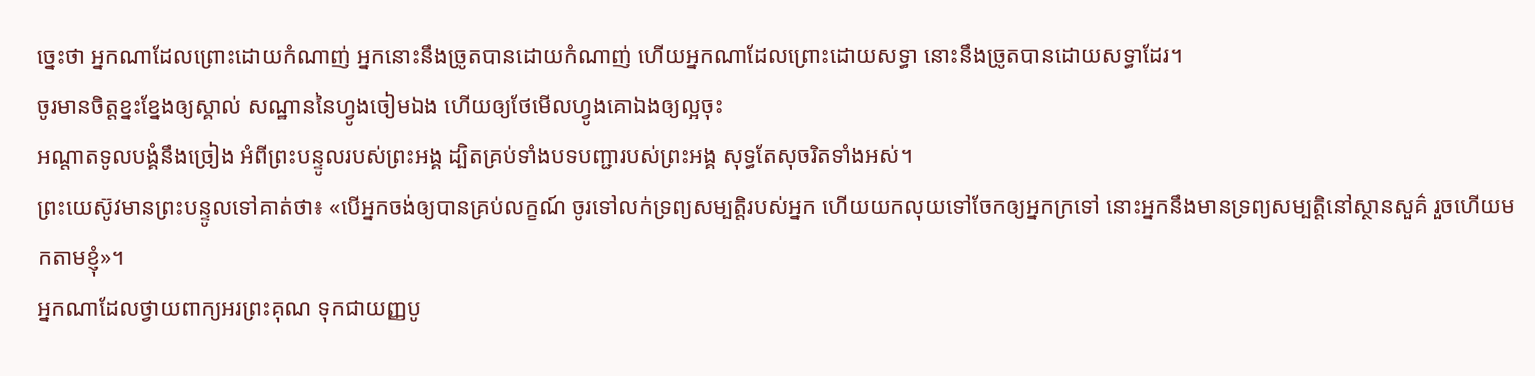ច្នេះថា អ្នកណាដែលព្រោះដោយកំណាញ់ អ្នកនោះនឹងច្រូតបានដោយកំណាញ់ ហើយអ្នកណាដែលព្រោះដោយសទ្ធា នោះនឹងច្រូតបានដោយសទ្ធាដែរ។
ចូរមានចិត្តខ្នះខ្នែងឲ្យស្គាល់ សណ្ឋាននៃហ្វូងចៀមឯង ហើយឲ្យថែមើលហ្វូងគោឯងឲ្យល្អចុះ
អណ្ដាតទូលបង្គំនឹងច្រៀង អំពីព្រះបន្ទូលរបស់ព្រះអង្គ ដ្បិតគ្រប់ទាំងបទបញ្ជារបស់ព្រះអង្គ សុទ្ធតែសុចរិតទាំងអស់។
ព្រះយេស៊ូវមានព្រះបន្ទូលទៅគាត់ថា៖ «បើអ្នកចង់ឲ្យបានគ្រប់លក្ខណ៍ ចូរទៅលក់ទ្រព្យសម្បត្តិរបស់អ្នក ហើយយកលុយទៅចែកឲ្យអ្នកក្រទៅ នោះអ្នកនឹងមានទ្រព្យសម្បត្តិនៅស្ថានសួគ៌ រួចហើយមកតាមខ្ញុំ»។
អ្នកណាដែលថ្វាយពាក្យអរព្រះគុណ ទុកជាយញ្ញបូ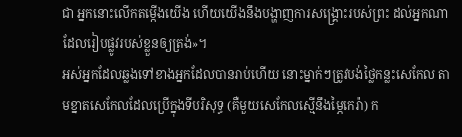ជា អ្នកនោះលើកតម្កើងយើង ហើយយើងនឹងបង្ហាញការសង្គ្រោះរបស់ព្រះ ដល់អ្នកណាដែលរៀបផ្លូវរបស់ខ្លួនឲ្យត្រង់»។
អស់អ្នកដែលឆ្លងទៅខាងអ្នកដែលបានរាប់ហើយ នោះម្នាក់ៗត្រូវបង់ថ្លៃកន្លះសេកែល តាមខ្នាតសេកែលដែលប្រើក្នុងទីបរិសុទ្ធ (គឺមួយសេកែលស្មើនឹងម្ភៃកេរ៉ា) ក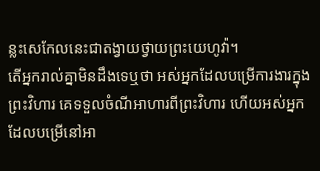ន្លះសេកែលនេះជាតង្វាយថ្វាយព្រះយេហូវ៉ា។
តើអ្នករាល់គ្នាមិនដឹងទេឬថា អស់អ្នកដែលបម្រើការងារក្នុងព្រះវិហារ គេទទួលចំណីអាហារពីព្រះវិហារ ហើយអស់អ្នកដែលបម្រើនៅអា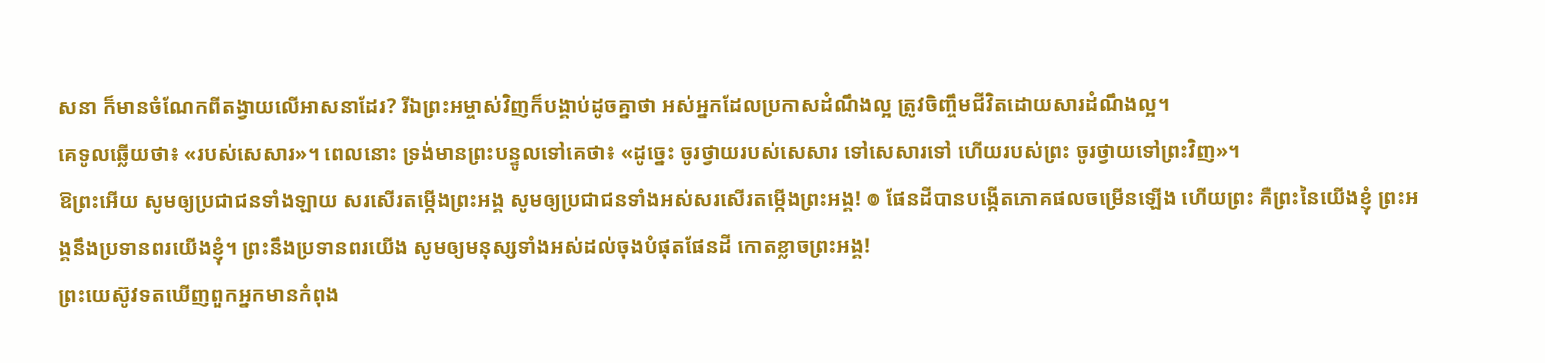សនា ក៏មានចំណែកពីតង្វាយលើអាសនាដែរ? រីឯព្រះអម្ចាស់វិញក៏បង្គាប់ដូចគ្នាថា អស់អ្នកដែលប្រកាសដំណឹងល្អ ត្រូវចិញ្ចឹមជីវិតដោយសារដំណឹងល្អ។
គេទូលឆ្លើយថា៖ «របស់សេសារ»។ ពេលនោះ ទ្រង់មានព្រះបន្ទូលទៅគេថា៖ «ដូច្នេះ ចូរថ្វាយរបស់សេសារ ទៅសេសារទៅ ហើយរបស់ព្រះ ចូរថ្វាយទៅព្រះវិញ»។
ឱព្រះអើយ សូមឲ្យប្រជាជនទាំងឡាយ សរសើរតម្កើងព្រះអង្គ សូមឲ្យប្រជាជនទាំងអស់សរសើរតម្កើងព្រះអង្គ! ៙ ផែនដីបានបង្កើតភោគផលចម្រើនឡើង ហើយព្រះ គឺព្រះនៃយើងខ្ញុំ ព្រះអង្គនឹងប្រទានពរយើងខ្ញុំ។ ព្រះនឹងប្រទានពរយើង សូមឲ្យមនុស្សទាំងអស់ដល់ចុងបំផុតផែនដី កោតខ្លាចព្រះអង្គ!
ព្រះយេស៊ូវទតឃើញពួកអ្នកមានកំពុង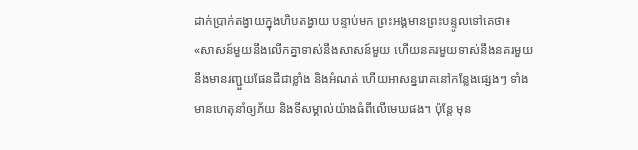ដាក់ប្រាក់តង្វាយក្នុងហិបតង្វាយ បន្ទាប់មក ព្រះអង្គមានព្រះបន្ទូលទៅគេថា៖ «សាសន៍មួយនឹងលើកគ្នាទាស់នឹងសាសន៍មួយ ហើយនគរមួយទាស់នឹងនគរមួយ នឹងមានរញ្ជួយផែនដីជាខ្លាំង និងអំណត់ ហើយអាសន្នរោគនៅកន្លែងផ្សេងៗ ទាំងមានហេតុនាំឲ្យភ័យ និងទីសម្គាល់យ៉ាងធំពីលើមេឃផង។ ប៉ុន្តែ មុន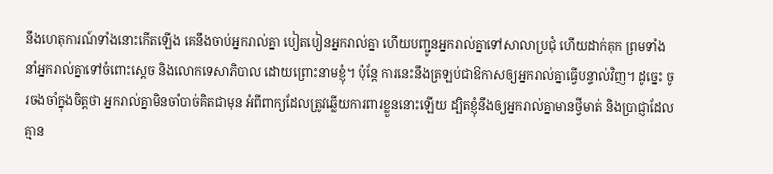នឹងហេតុការណ៍ទាំងនោះកើតឡើង គេនឹងចាប់អ្នករាល់គ្នា បៀតបៀនអ្នករាល់គ្នា ហើយបញ្ជូនអ្នករាល់គ្នាទៅសាលាប្រជុំ ហើយដាក់គុក ព្រមទាំងនាំអ្នករាល់គ្នាទៅចំពោះស្តេច និងលោកទេសាភិបាល ដោយព្រោះនាមខ្ញុំ។ ប៉ុន្តែ ការនេះនឹងត្រឡប់ជាឱកាសឲ្យអ្នករាល់គ្នាធ្វើបន្ទាល់វិញ។ ដូច្នេះ ចូរចងចាំក្នុងចិត្តថា អ្នករាល់គ្នាមិនចាំបាច់គិតជាមុន អំពីពាក្យដែលត្រូវឆ្លើយការពារខ្លួននោះឡើយ ដ្បិតខ្ញុំនឹងឲ្យអ្នករាល់គ្នាមានថ្វីមាត់ និងប្រាជ្ញាដែលគ្មាន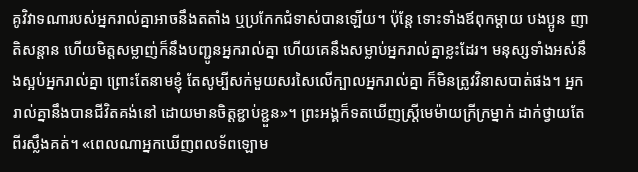គូវិវាទណារបស់អ្នករាល់គ្នាអាចនឹងតតាំង ឬប្រកែកជំទាស់បានឡើយ។ ប៉ុន្តែ ទោះទាំងឪពុកម្តាយ បងប្អូន ញាតិសន្តាន ហើយមិត្តសម្លាញ់ក៏នឹងបញ្ជូនអ្នករាល់គ្នា ហើយគេនឹងសម្លាប់អ្នករាល់គ្នាខ្លះដែរ។ មនុស្សទាំងអស់នឹងស្អប់អ្នករាល់គ្នា ព្រោះតែនាមខ្ញុំ តែសូម្បីសក់មួយសរសៃលើក្បាលអ្នករាល់គ្នា ក៏មិនត្រូវវិនាសបាត់ផង។ អ្នករាល់គ្នានឹងបានជីវិតគង់នៅ ដោយមានចិត្តខ្ជាប់ខ្ជួន»។ ព្រះអង្គក៏ទតឃើញស្ត្រីមេម៉ាយក្រីក្រម្នាក់ ដាក់ថ្វាយតែពីរស្លឹងគត់។ «ពេលណាអ្នកឃើញពលទ័ពឡោម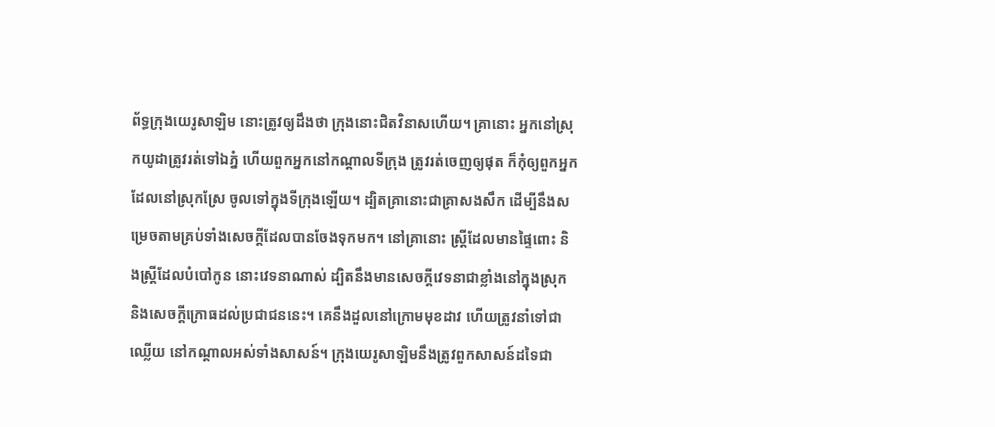ព័ទ្ធក្រុងយេរូសាឡិម នោះត្រូវឲ្យដឹងថា ក្រុងនោះជិតវិនាសហើយ។ គ្រានោះ អ្នកនៅស្រុកយូដាត្រូវរត់ទៅឯភ្នំ ហើយពួកអ្នកនៅកណ្តាលទីក្រុង ត្រូវរត់ចេញឲ្យផុត ក៏កុំឲ្យពួកអ្នកដែលនៅស្រុកស្រែ ចូលទៅក្នុងទីក្រុងឡើយ។ ដ្បិតគ្រានោះជាគ្រាសងសឹក ដើម្បីនឹងសម្រេចតាមគ្រប់ទាំងសេចក្តីដែលបានចែងទុកមក។ នៅគ្រានោះ ស្រ្ដីដែលមានផ្ទៃពោះ និងស្រ្ដីដែលបំបៅកូន នោះវេទនាណាស់ ដ្បិតនឹងមានសេចក្តីវេទនាជាខ្លាំងនៅក្នុងស្រុក និងសេចក្តីក្រោធដល់ប្រជាជននេះ។ គេនឹងដួលនៅក្រោមមុខដាវ ហើយត្រូវនាំទៅជាឈ្លើយ នៅកណ្ដាលអស់ទាំងសាសន៍។ ក្រុងយេរូសាឡិមនឹងត្រូវពួកសាសន៍ដទៃជា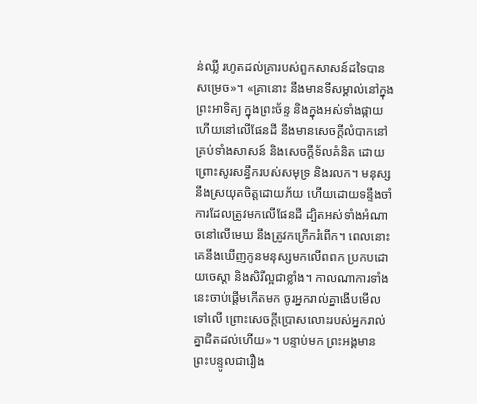ន់ឈ្លី រហូតដល់គ្រារបស់ពួកសាសន៍ដទៃបានសម្រេច»។ «គ្រានោះ នឹងមានទីសម្គាល់នៅក្នុងព្រះអាទិត្យ ក្នុងព្រះច័ន្ទ និងក្នុងអស់ទាំងផ្កាយ ហើយនៅលើផែនដី នឹងមានសេចក្តីលំបាកនៅគ្រប់ទាំងសាសន៍ និងសេចក្តីទ័លគំនិត ដោយព្រោះសូរសន្ធឹករបស់សមុទ្រ និងរលក។ មនុស្សនឹងស្រយុតចិត្តដោយភ័យ ហើយដោយទន្ទឹងចាំការដែលត្រូវមកលើផែនដី ដ្បិតអស់ទាំងអំណាចនៅលើមេឃ នឹងត្រូវកក្រើករំពើក។ ពេលនោះ គេនឹងឃើញកូនមនុស្សមកលើពពក ប្រកបដោយចេស្តា និងសិរីល្អជាខ្លាំង។ កាលណាការទាំងនេះចាប់ផ្តើមកើតមក ចូរអ្នករាល់គ្នាងើបមើលទៅលើ ព្រោះសេចក្តីប្រោសលោះរបស់អ្នករាល់គ្នាជិតដល់ហើយ»។ បន្ទាប់មក ព្រះអង្គមានព្រះបន្ទូលជារឿង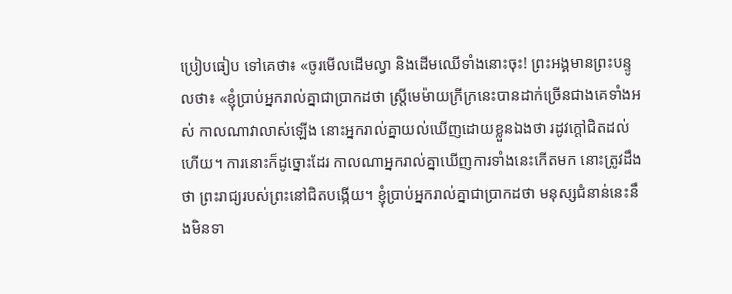ប្រៀបធៀប ទៅគេថា៖ «ចូរមើលដើមល្វា និងដើមឈើទាំងនោះចុះ! ព្រះអង្គមានព្រះបន្ទូលថា៖ «ខ្ញុំប្រាប់អ្នករាល់គ្នាជាប្រាកដថា ស្រី្តមេម៉ាយក្រីក្រនេះបានដាក់ច្រើនជាងគេទាំងអស់ កាលណាវាលាស់ឡើង នោះអ្នករាល់គ្នាយល់ឃើញដោយខ្លួនឯងថា រដូវក្តៅជិតដល់ហើយ។ ការនោះក៏ដូច្នោះដែរ កាលណាអ្នករាល់គ្នាឃើញការទាំងនេះកើតមក នោះត្រូវដឹងថា ព្រះរាជ្យរបស់ព្រះនៅជិតបង្កើយ។ ខ្ញុំប្រាប់អ្នករាល់គ្នាជាប្រាកដថា មនុស្សជំនាន់នេះនឹងមិនទា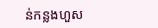ន់កន្លងហួស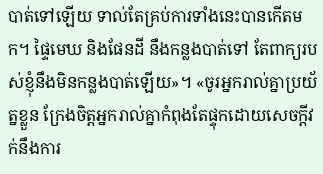បាត់ទៅឡើយ ទាល់តែគ្រប់ការទាំងនេះបានកើតមក។ ផ្ទៃមេឃ និងផែនដី នឹងកន្លងបាត់ទៅ តែពាក្យរបស់ខ្ញុំនឹងមិនកន្លងបាត់ឡើយ»។ «ចូរអ្នករាល់គ្នាប្រយ័ត្នខ្លួន ក្រែងចិត្តអ្នករាល់គ្នាកំពុងតែផ្ទុកដោយសេចក្តីវក់នឹងការ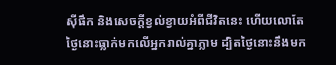ស៊ីផឹក និងសេចក្តីខ្វល់ខ្វាយអំពីជីវិតនេះ ហើយលោតែថ្ងៃនោះធ្លាក់មកលើអ្នករាល់គ្នាភ្លាម ដ្បិតថ្ងៃនោះនឹងមក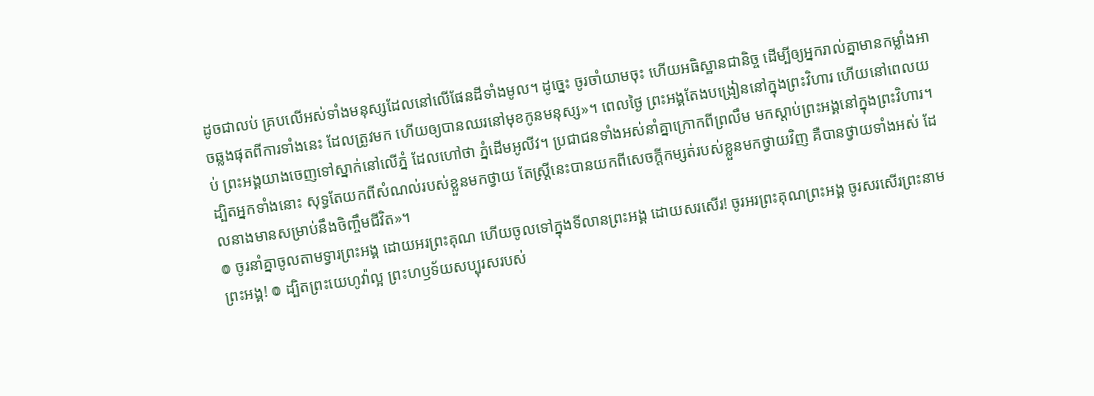ដូចជាលប់ គ្របលើអស់ទាំងមនុស្សដែលនៅលើផែនដីទាំងមូល។ ដូច្នេះ ចូរចាំយាមចុះ ហើយអធិស្ឋានជានិច្ច ដើម្បីឲ្យអ្នករាល់គ្នាមានកម្លាំងអាចឆ្លងផុតពីការទាំងនេះ ដែលត្រូវមក ហើយឲ្យបានឈរនៅមុខកូនមនុស្ស»។ ពេលថ្ងៃ ព្រះអង្គតែងបង្រៀននៅក្នុងព្រះវិហារ ហើយនៅពេលយប់ ព្រះអង្គយាងចេញទៅស្នាក់នៅលើភ្នំ ដែលហៅថា ភ្នំដើមអូលីវ។ ប្រជាជនទាំងអស់នាំគ្នាក្រោកពីព្រលឹម មកស្តាប់ព្រះអង្គនៅក្នុងព្រះវិហារ។ ដ្បិតអ្នកទាំងនោះ សុទ្ធតែយកពីសំណល់របស់ខ្លួនមកថ្វាយ តែស្ត្រីនេះបានយកពីសេចក្តីកម្សត់របស់ខ្លួនមកថ្វាយវិញ គឺបានថ្វាយទាំងអស់ ដែលនាងមានសម្រាប់នឹងចិញ្ចឹមជីវិត»។
៙ ចូរនាំគ្នាចូលតាមទ្វារព្រះអង្គ ដោយអរព្រះគុណ ហើយចូលទៅក្នុងទីលានព្រះអង្គ ដោយសរសើរ! ចូរអរព្រះគុណព្រះអង្គ ចូរសរសើរព្រះនាមព្រះអង្គ! ៙ ដ្បិតព្រះយេហូវ៉ាល្អ ព្រះហឫទ័យសប្បុរសរបស់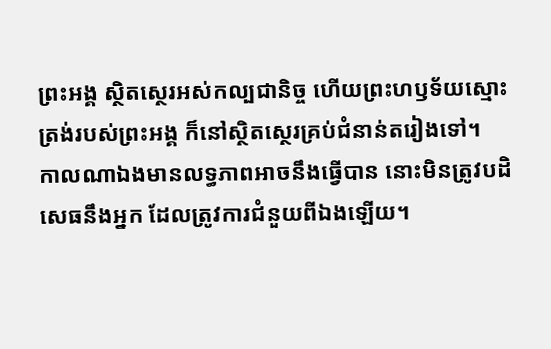ព្រះអង្គ ស្ថិតស្ថេរអស់កល្បជានិច្ច ហើយព្រះហឫទ័យស្មោះត្រង់របស់ព្រះអង្គ ក៏នៅស្ថិតស្ថេរគ្រប់ជំនាន់តរៀងទៅ។
កាលណាឯងមានលទ្ធភាពអាចនឹងធ្វើបាន នោះមិនត្រូវបដិសេធនឹងអ្នក ដែលត្រូវការជំនួយពីឯងឡើយ។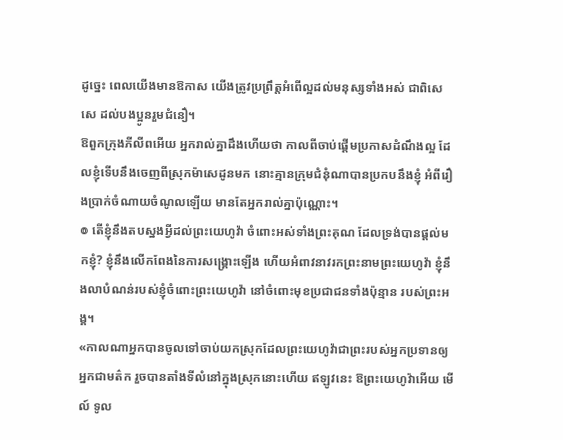ដូច្នេះ ពេលយើងមានឱកាស យើងត្រូវប្រព្រឹត្តអំពើល្អដល់មនុស្សទាំងអស់ ជាពិសេសេ ដល់បងប្អូនរួមជំនឿ។
ឱពួកក្រុងភីលីពអើយ អ្នករាល់គ្នាដឹងហើយថា កាលពីចាប់ផ្តើមប្រកាសដំណឹងល្អ ដែលខ្ញុំទើបនឹងចេញពីស្រុកម៉ាសេដូនមក នោះគ្មានក្រុមជំនុំណាបានប្រកបនឹងខ្ញុំ អំពីរឿងប្រាក់ចំណាយចំណូលឡើយ មានតែអ្នករាល់គ្នាប៉ុណ្ណោះ។
៙ តើខ្ញុំនឹងតបស្នងអ្វីដល់ព្រះយេហូវ៉ា ចំពោះអស់ទាំងព្រះគុណ ដែលទ្រង់បានផ្តល់មកខ្ញុំ? ខ្ញុំនឹងលើកពែងនៃការសង្គ្រោះឡើង ហើយអំពាវនាវរកព្រះនាមព្រះយេហូវ៉ា ខ្ញុំនឹងលាបំណន់របស់ខ្ញុំចំពោះព្រះយេហូវ៉ា នៅចំពោះមុខប្រជាជនទាំងប៉ុន្មាន របស់ព្រះអង្គ។
«កាលណាអ្នកបានចូលទៅចាប់យកស្រុកដែលព្រះយេហូវ៉ាជាព្រះរបស់អ្នកប្រទានឲ្យអ្នកជាមត៌ក រួចបានតាំងទីលំនៅក្នុងស្រុកនោះហើយ ឥឡូវនេះ ឱព្រះយេហូវ៉ាអើយ មើល៍ ទូល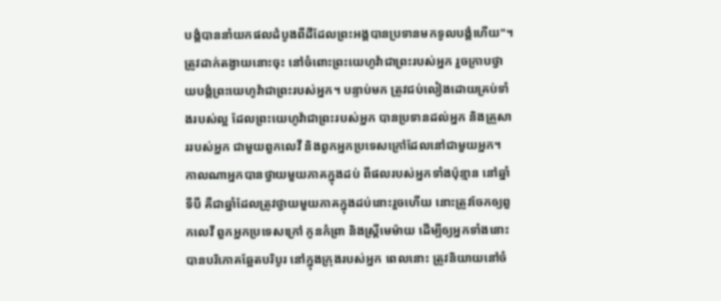បង្គំបាននាំយកផលដំបូងពីដីដែលព្រះអង្គបានប្រទានមកទូលបង្គំហើយ"។ ត្រូវដាក់តង្វាយនោះចុះ នៅចំពោះព្រះយេហូវ៉ាជាព្រះរបស់អ្នក រួចក្រាបថ្វាយបង្គំព្រះយេហូវ៉ាជាព្រះរបស់អ្នក។ បន្ទាប់មក ត្រូវជប់លៀងដោយគ្រប់ទាំងរបស់ល្អ ដែលព្រះយេហូវ៉ាជាព្រះរបស់អ្នក បានប្រទានដល់អ្នក និងគ្រួសាររបស់អ្នក ជាមួយពួកលេវី និងពួកអ្នកប្រទេសក្រៅដែលនៅជាមួយអ្នក។ កាលណាអ្នកបានថ្វាយមួយភាគក្នុងដប់ ពីផលរបស់អ្នកទាំងប៉ុន្មាន នៅឆ្នាំទីបី គឺជាឆ្នាំដែលត្រូវថ្វាយមួយភាគក្នុងដប់នោះរួចហើយ នោះត្រូវចែកឲ្យពួកលេវី ពួកអ្នកប្រទេសក្រៅ កូនកំព្រា និងស្រ្ដីមេម៉ាយ ដើម្បីឲ្យអ្នកទាំងនោះបានបរិភោគឆ្អែតបរិបូរ នៅក្នុងក្រុងរបស់អ្នក ពេលនោះ ត្រូវនិយាយនៅចំ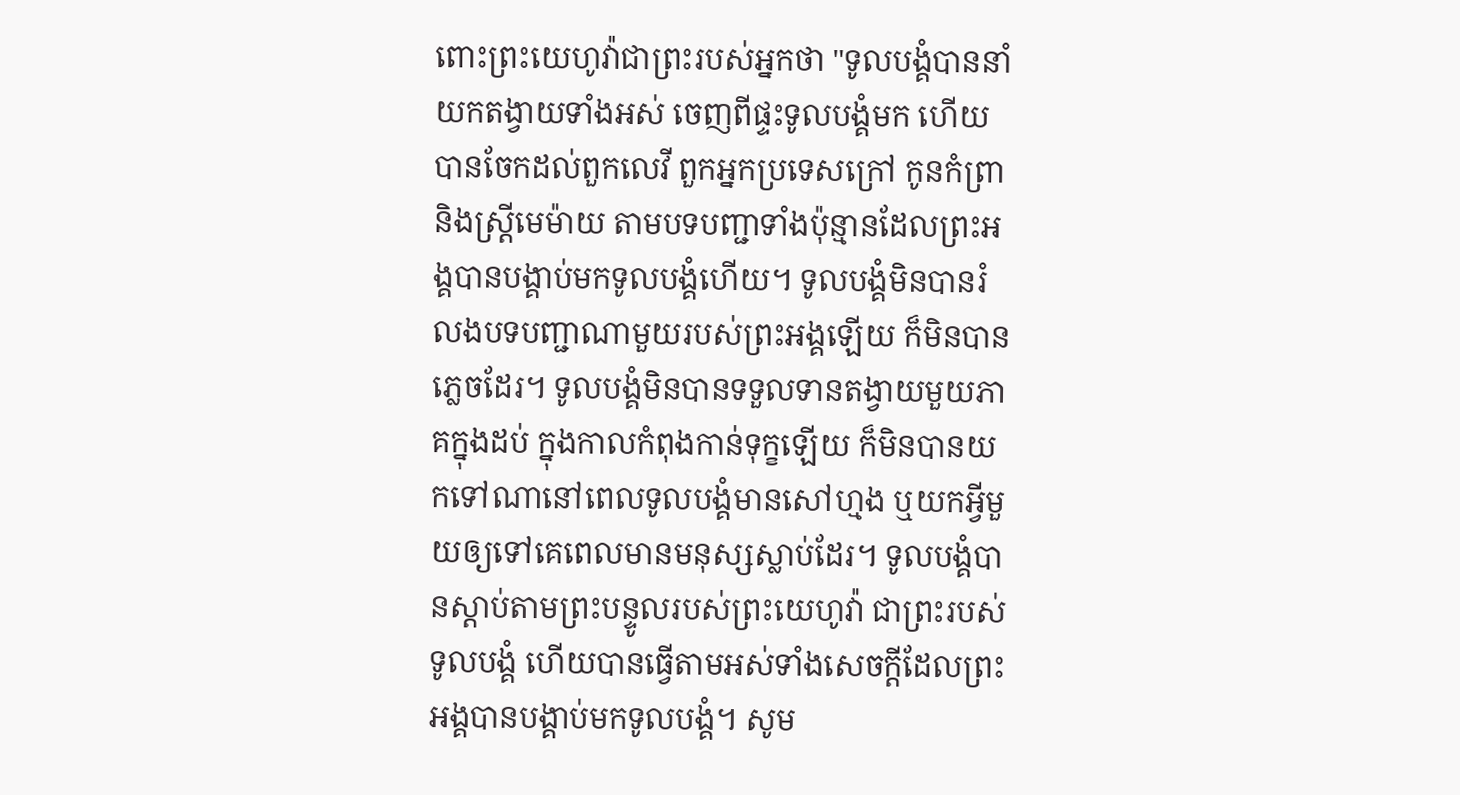ពោះព្រះយេហូវ៉ាជាព្រះរបស់អ្នកថា "ទូលបង្គំបាននាំយកតង្វាយទាំងអស់ ចេញពីផ្ទះទូលបង្គំមក ហើយបានចែកដល់ពួកលេវី ពួកអ្នកប្រទេសក្រៅ កូនកំព្រា និងស្រ្ដីមេម៉ាយ តាមបទបញ្ជាទាំងប៉ុន្មានដែលព្រះអង្គបានបង្គាប់មកទូលបង្គំហើយ។ ទូលបង្គំមិនបានរំលងបទបញ្ជាណាមួយរបស់ព្រះអង្គឡើយ ក៏មិនបានភ្លេចដែរ។ ទូលបង្គំមិនបានទទួលទានតង្វាយមួយភាគក្នុងដប់ ក្នុងកាលកំពុងកាន់ទុក្ខឡើយ ក៏មិនបានយកទៅណានៅពេលទូលបង្គំមានសៅហ្មង ឬយកអ្វីមួយឲ្យទៅគេពេលមានមនុស្សស្លាប់ដែរ។ ទូលបង្គំបានស្តាប់តាមព្រះបន្ទូលរបស់ព្រះយេហូវ៉ា ជាព្រះរបស់ទូលបង្គំ ហើយបានធ្វើតាមអស់ទាំងសេចក្ដីដែលព្រះអង្គបានបង្គាប់មកទូលបង្គំ។ សូម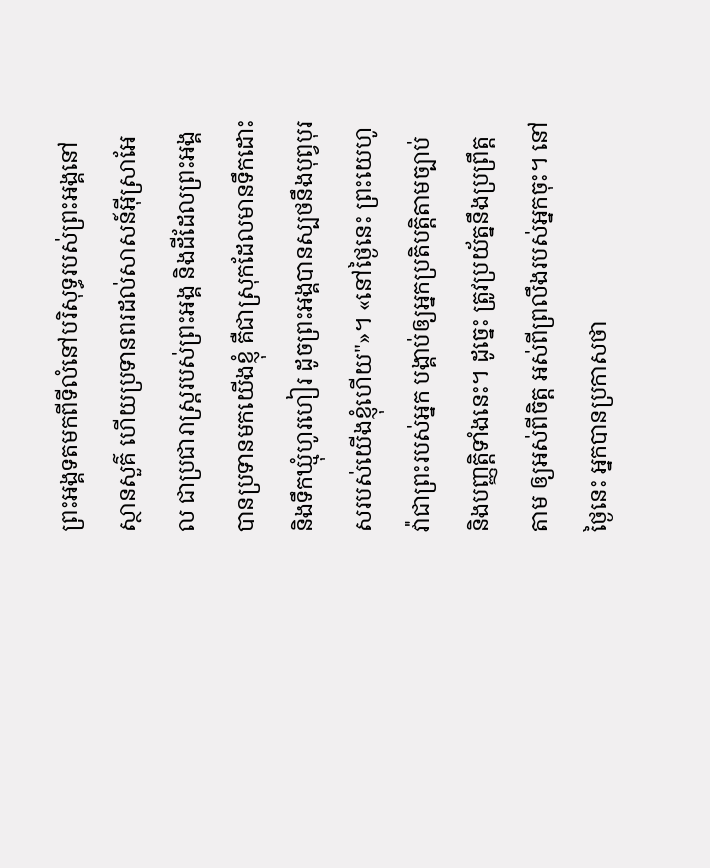ព្រះអង្គទតមកពីទីលំនៅបរិសុទ្ធរបស់ព្រះអង្គនៅស្ថានសួគ៌ ហើយប្រទានពរដល់សាសន៍អ៊ីស្រាអែល ជាប្រជារាស្ត្ររបស់ព្រះអង្គ និងដីដែលព្រះអង្គបានប្រទានមកយើងខ្ញុំ គឺជាស្រុកដែលមានទឹកដោះ និងទឹកឃ្មុំហូរហៀរ ដូចព្រះអង្គបានស្បថនឹងបុព្វបុរសរបស់យើងខ្ញុំហើយ"»។ «នៅថ្ងៃនេះ ព្រះយេហូវ៉ាជាព្រះរបស់អ្នក បង្គាប់ឲ្យអ្នកប្រតិបត្តិតាមច្បាប់ និងបញ្ញត្តិទាំងនេះ។ ដូច្នេះ ត្រូវប្រយ័ត្ននឹងប្រព្រឹត្តតាម ឲ្យអស់ពីចិត្ត អស់ពីព្រលឹងរបស់អ្នកចុះ។ នៅថ្ងៃនេះ អ្នកបានប្រកាសថា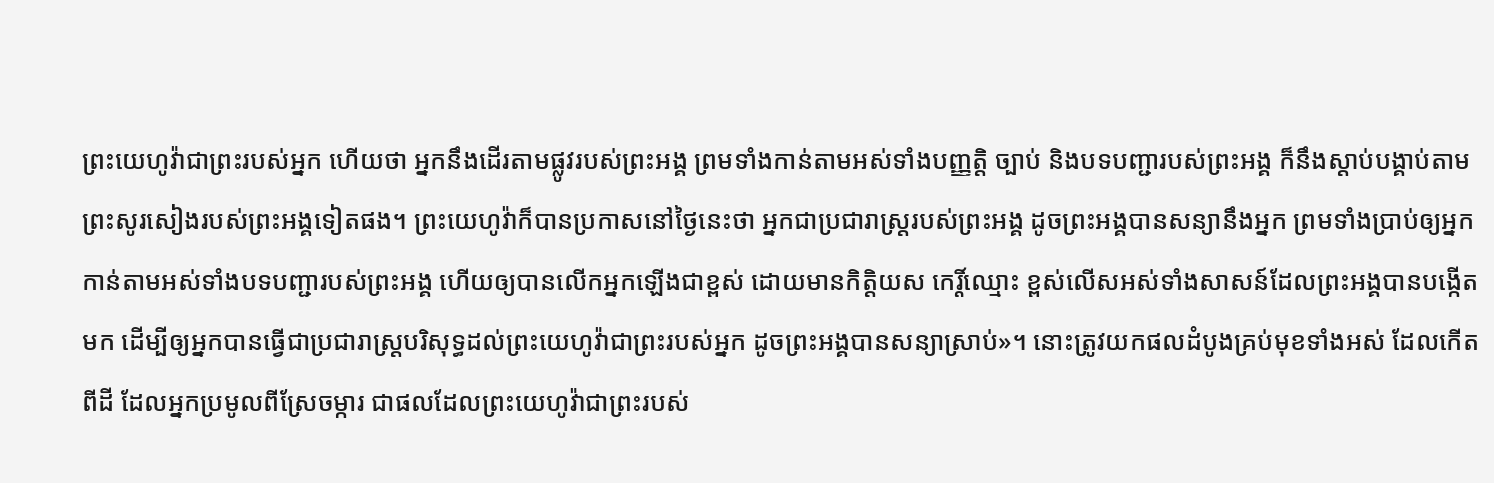ព្រះយេហូវ៉ាជាព្រះរបស់អ្នក ហើយថា អ្នកនឹងដើរតាមផ្លូវរបស់ព្រះអង្គ ព្រមទាំងកាន់តាមអស់ទាំងបញ្ញត្តិ ច្បាប់ និងបទបញ្ជារបស់ព្រះអង្គ ក៏នឹងស្តាប់បង្គាប់តាមព្រះសូរសៀងរបស់ព្រះអង្គទៀតផង។ ព្រះយេហូវ៉ាក៏បានប្រកាសនៅថ្ងៃនេះថា អ្នកជាប្រជារាស្ត្ររបស់ព្រះអង្គ ដូចព្រះអង្គបានសន្យានឹងអ្នក ព្រមទាំងប្រាប់ឲ្យអ្នកកាន់តាមអស់ទាំងបទបញ្ជារបស់ព្រះអង្គ ហើយឲ្យបានលើកអ្នកឡើងជាខ្ពស់ ដោយមានកិត្ដិយស កេរ្តិ៍ឈ្មោះ ខ្ពស់លើសអស់ទាំងសាសន៍ដែលព្រះអង្គបានបង្កើតមក ដើម្បីឲ្យអ្នកបានធ្វើជាប្រជារាស្ត្របរិសុទ្ធដល់ព្រះយេហូវ៉ាជាព្រះរបស់អ្នក ដូចព្រះអង្គបានសន្យាស្រាប់»។ នោះត្រូវយកផលដំបូងគ្រប់មុខទាំងអស់ ដែលកើតពីដី ដែលអ្នកប្រមូលពីស្រែចម្ការ ជាផលដែលព្រះយេហូវ៉ាជាព្រះរបស់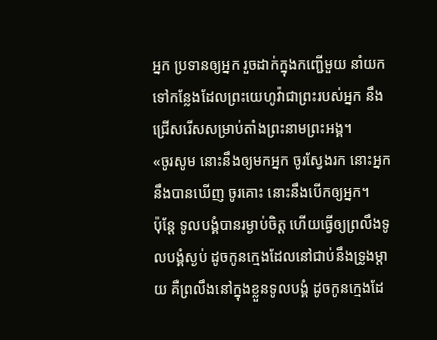អ្នក ប្រទានឲ្យអ្នក រួចដាក់ក្នុងកញ្ជើមួយ នាំយកទៅកន្លែងដែលព្រះយេហូវ៉ាជាព្រះរបស់អ្នក នឹងជ្រើសរើសសម្រាប់តាំងព្រះនាមព្រះអង្គ។
«ចូរសូម នោះនឹងឲ្យមកអ្នក ចូរស្វែងរក នោះអ្នកនឹងបានឃើញ ចូរគោះ នោះនឹងបើកឲ្យអ្នក។
ប៉ុន្ដែ ទូលបង្គំបានរម្ងាប់ចិត្ត ហើយធ្វើឲ្យព្រលឹងទូលបង្គំស្ងប់ ដូចកូនក្មេងដែលនៅជាប់នឹងទ្រូងម្តាយ គឺព្រលឹងនៅក្នុងខ្លួនទូលបង្គំ ដូចកូនក្មេងដែ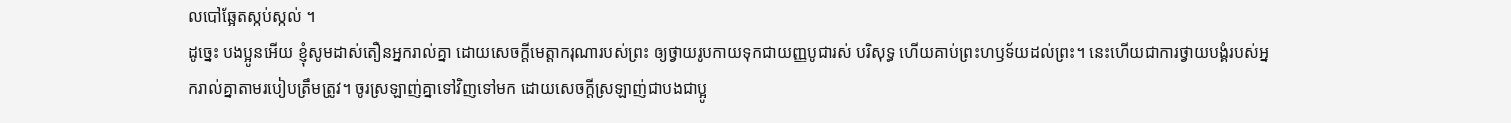លបៅឆ្អែតស្កប់ស្កល់ ។
ដូច្នេះ បងប្អូនអើយ ខ្ញុំសូមដាស់តឿនអ្នករាល់គ្នា ដោយសេចក្តីមេត្តាករុណារបស់ព្រះ ឲ្យថ្វាយរូបកាយទុកជាយញ្ញបូជារស់ បរិសុទ្ធ ហើយគាប់ព្រះហឫទ័យដល់ព្រះ។ នេះហើយជាការថ្វាយបង្គំរបស់អ្នករាល់គ្នាតាមរបៀបត្រឹមត្រូវ។ ចូរស្រឡាញ់គ្នាទៅវិញទៅមក ដោយសេចក្ដីស្រឡាញ់ជាបងជាប្អូ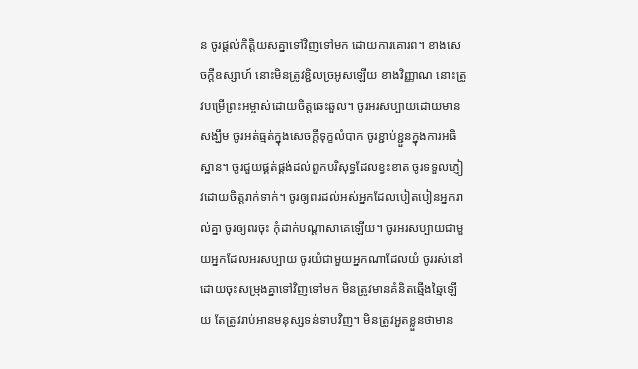ន ចូរផ្តល់កិត្តិយសគ្នាទៅវិញទៅមក ដោយការគោរព។ ខាងសេចក្ដីឧស្សាហ៍ នោះមិនត្រូវខ្ជិលច្រអូសឡើយ ខាងវិញ្ញាណ នោះត្រូវបម្រើព្រះអម្ចាស់ដោយចិត្តឆេះឆួល។ ចូរអរសប្បាយដោយមានសង្ឃឹម ចូរអត់ធ្មត់ក្នុងសេចក្តីទុក្ខលំបាក ចូរខ្ជាប់ខ្ជួនក្នុងការអធិស្ឋាន។ ចូរជួយផ្គត់ផ្គង់ដល់ពួកបរិសុទ្ធដែលខ្វះខាត ចូរទទួលភ្ញៀវដោយចិត្តរាក់ទាក់។ ចូរឲ្យពរដល់អស់អ្នកដែលបៀតបៀនអ្នករាល់គ្នា ចូរឲ្យពរចុះ កុំដាក់បណ្ដាសាគេឡើយ។ ចូរអរសប្បាយជាមួយអ្នកដែលអរសប្បាយ ចូរយំជាមួយអ្នកណាដែលយំ ចូររស់នៅដោយចុះសម្រុងគ្នាទៅវិញទៅមក មិនត្រូវមានគំនិតឆ្មើងឆ្មៃឡើយ តែត្រូវរាប់អានមនុស្សទន់ទាបវិញ។ មិនត្រូវអួតខ្លួនថាមាន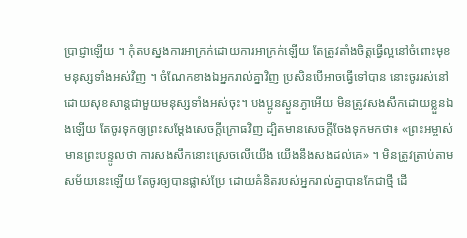ប្រាជ្ញាឡើយ ។ កុំតបស្នងការអាក្រក់ដោយការអាក្រក់ឡើយ តែត្រូវតាំងចិត្តធ្វើល្អនៅចំពោះមុខមនុស្សទាំងអស់វិញ ។ ចំណែកខាងឯអ្នករាល់គ្នាវិញ ប្រសិនបើអាចធ្វើទៅបាន នោះចូររស់នៅដោយសុខសាន្តជាមួយមនុស្សទាំងអស់ចុះ។ បងប្អូនស្ងួនភ្ងាអើយ មិនត្រូវសងសឹកដោយខ្លួនឯងឡើយ តែចូរទុកឲ្យព្រះសម្ដែងសេចក្ដីក្រោធវិញ ដ្បិតមានសេចក្តីចែងទុកមកថា៖ «ព្រះអម្ចាស់មានព្រះបន្ទូលថា ការសងសឹកនោះស្រេចលើយើង យើងនឹងសងដល់គេ» ។ មិនត្រូវត្រាប់តាមសម័យនេះឡើយ តែចូរឲ្យបានផ្លាស់ប្រែ ដោយគំនិតរបស់អ្នករាល់គ្នាបានកែជាថ្មី ដើ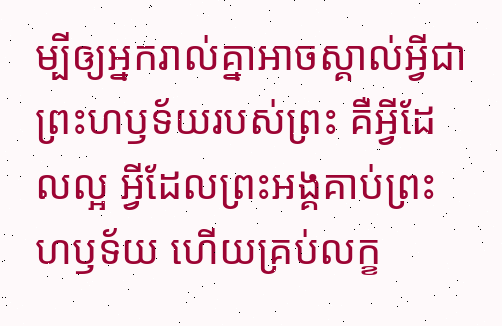ម្បីឲ្យអ្នករាល់គ្នាអាចស្គាល់អ្វីជាព្រះហឫទ័យរបស់ព្រះ គឺអ្វីដែលល្អ អ្វីដែលព្រះអង្គគាប់ព្រះហឫទ័យ ហើយគ្រប់លក្ខ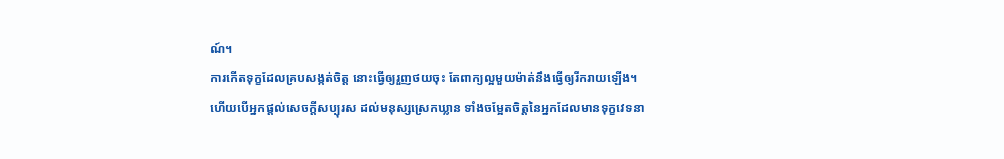ណ៍។
ការកើតទុក្ខដែលគ្របសង្កត់ចិត្ត នោះធ្វើឲ្យរួញថយចុះ តែពាក្យល្អមួយម៉ាត់នឹងធ្វើឲ្យរីករាយឡើង។
ហើយបើអ្នកផ្តល់សេចក្ដីសប្បុរស ដល់មនុស្សស្រេកឃ្លាន ទាំងចម្អែតចិត្តនៃអ្នកដែលមានទុក្ខវេទនា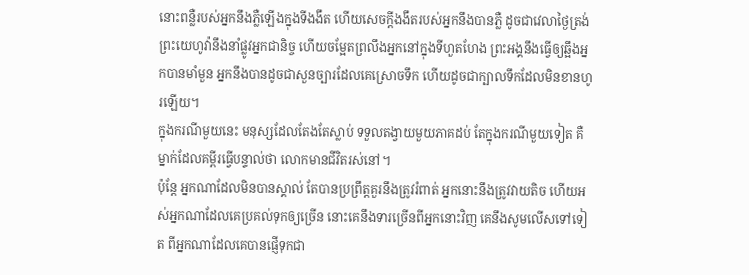នោះពន្លឺរបស់អ្នកនឹងភ្លឺឡើងក្នុងទីងងឹត ហើយសេចក្ដីងងឹតរបស់អ្នកនឹងបានភ្លឺ ដូចជាវេលាថ្ងៃត្រង់ ព្រះយេហូវ៉ានឹងនាំផ្លូវអ្នកជានិច្ច ហើយចម្អែតព្រលឹងអ្នកនៅក្នុងទីហួតហែង ព្រះអង្គនឹងធ្វើឲ្យឆ្អឹងអ្នកបានមាំមួន អ្នកនឹងបានដូចជាសួនច្បារដែលគេស្រោចទឹក ហើយដូចជាក្បាលទឹកដែលមិនខានហូរឡើយ។
ក្នុងករណីមួយនេះ មនុស្សដែលតែងតែស្លាប់ ទទួលតង្វាយមួយភាគដប់ តែក្នុងករណីមួយទៀត គឺម្នាក់ដែលគម្ពីរធ្វើបន្ទាល់ថា លោកមានជីវិតរស់នៅ។
ប៉ុន្ដែ អ្នកណាដែលមិនបានស្គាល់ តែបានប្រព្រឹត្តគួរនឹងត្រូវរំពាត់ អ្នកនោះនឹងត្រូវវាយតិច ហើយអស់អ្នកណាដែលគេប្រគល់ទុកឲ្យច្រើន នោះគេនឹងទារច្រើនពីអ្នកនោះវិញ គេនឹងសូមលើសទៅទៀត ពីអ្នកណាដែលគេបានផ្ញើទុកជា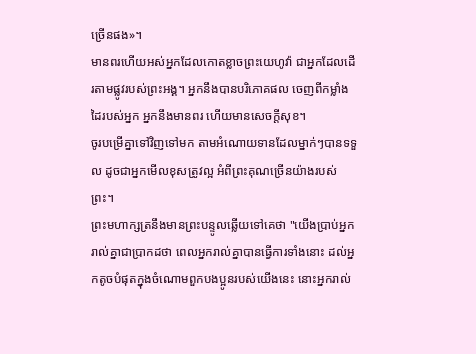ច្រើនផង»។
មានពរហើយអស់អ្នកដែលកោតខ្លាចព្រះយេហូវ៉ា ជាអ្នកដែលដើរតាមផ្លូវរបស់ព្រះអង្គ។ អ្នកនឹងបានបរិភោគផល ចេញពីកម្លាំងដៃរបស់អ្នក អ្នកនឹងមានពរ ហើយមានសេចក្ដីសុខ។
ចូរបម្រើគ្នាទៅវិញទៅមក តាមអំណោយទានដែលម្នាក់ៗបានទទួល ដូចជាអ្នកមើលខុសត្រូវល្អ អំពីព្រះគុណច្រើនយ៉ាងរបស់ព្រះ។
ព្រះមហាក្សត្រនឹងមានព្រះបន្ទូលឆ្លើយទៅគេថា "យើងប្រាប់អ្នករាល់គ្នាជាប្រាកដថា ពេលអ្នករាល់គ្នាបានធ្វើការទាំងនោះ ដល់អ្នកតូចបំផុតក្នុងចំណោមពួកបងប្អូនរបស់យើងនេះ នោះអ្នករាល់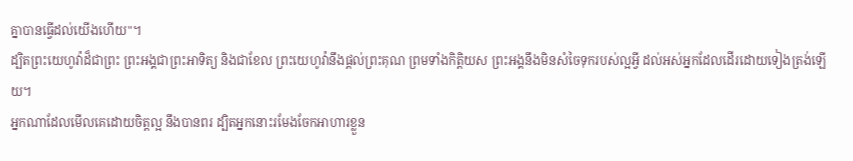គ្នាបានធ្វើដល់យើងហើយ"។
ដ្បិតព្រះយេហូវ៉ាដ៏ជាព្រះ ព្រះអង្គជាព្រះអាទិត្យ និងជាខែល ព្រះយេហូវ៉ានឹងផ្តល់ព្រះគុណ ព្រមទាំងកិត្តិយស ព្រះអង្គនឹងមិនសំចៃទុករបស់ល្អអ្វី ដល់អស់អ្នកដែលដើរដោយទៀងត្រង់ឡើយ។
អ្នកណាដែលមើលគេដោយចិត្តល្អ នឹងបានពរ ដ្បិតអ្នកនោះរមែងចែកអាហារខ្លួន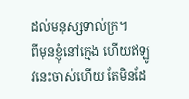ដល់មនុស្សទាល់ក្រ។
ពីមុនខ្ញុំនៅក្មេង ហើយឥឡូវនេះចាស់ហើយ តែមិនដែ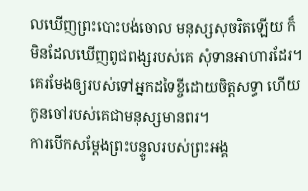លឃើញព្រះបោះបង់ចោល មនុស្សសុចរិតឡើយ ក៏មិនដែលឃើញពូជពង្សរបស់គេ សុំទានអាហារដែរ។ គេរមែងឲ្យរបស់ទៅអ្នកដទៃខ្ចីដោយចិត្តសទ្ធា ហើយកូនចៅរបស់គេជាមនុស្សមានពរ។
ការបើកសម្ដែងព្រះបន្ទូលរបស់ព្រះអង្គ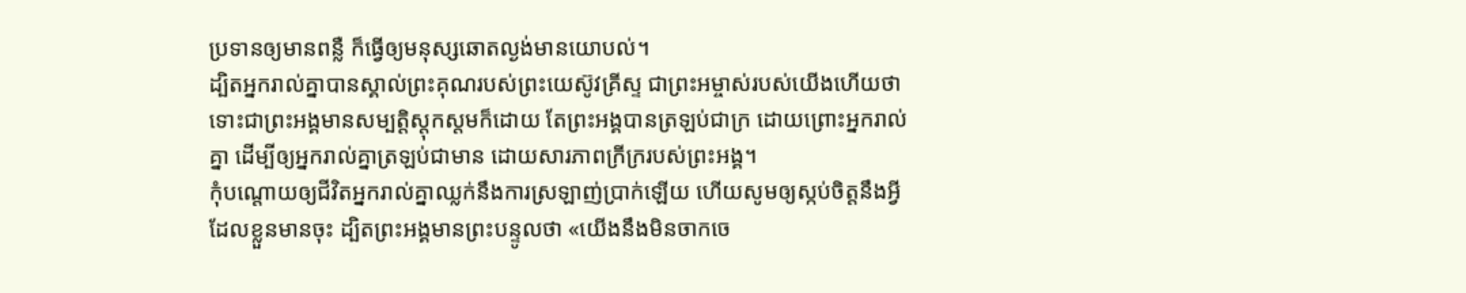ប្រទានឲ្យមានពន្លឺ ក៏ធ្វើឲ្យមនុស្សឆោតល្ងង់មានយោបល់។
ដ្បិតអ្នករាល់គ្នាបានស្គាល់ព្រះគុណរបស់ព្រះយេស៊ូវគ្រីស្ទ ជាព្រះអម្ចាស់របស់យើងហើយថា ទោះជាព្រះអង្គមានសម្បត្តិស្ដុកស្តមក៏ដោយ តែព្រះអង្គបានត្រឡប់ជាក្រ ដោយព្រោះអ្នករាល់គ្នា ដើម្បីឲ្យអ្នករាល់គ្នាត្រឡប់ជាមាន ដោយសារភាពក្រីក្ររបស់ព្រះអង្គ។
កុំបណ្ដោយឲ្យជីវិតអ្នករាល់គ្នាឈ្លក់នឹងការស្រឡាញ់ប្រាក់ឡើយ ហើយសូមឲ្យស្កប់ចិត្តនឹងអ្វីដែលខ្លួនមានចុះ ដ្បិតព្រះអង្គមានព្រះបន្ទូលថា «យើងនឹងមិនចាកចេ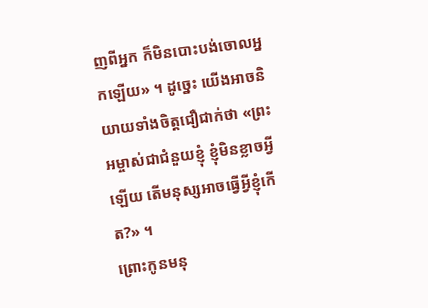ញពីអ្នក ក៏មិនបោះបង់ចោលអ្នកឡើយ» ។ ដូច្នេះ យើងអាចនិយាយទាំងចិត្តជឿជាក់ថា «ព្រះអម្ចាស់ជាជំនួយខ្ញុំ ខ្ញុំមិនខ្លាចអ្វីឡើយ តើមនុស្សអាចធ្វើអ្វីខ្ញុំកើត?» ។
ព្រោះកូនមនុ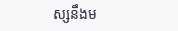ស្សនឹងម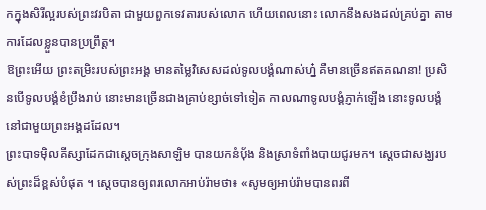កក្នុងសិរីល្អរបស់ព្រះវរបិតា ជាមួយពួកទេវតារបស់លោក ហើយពេលនោះ លោកនឹងសងដល់គ្រប់គ្នា តាមការដែលខ្លួនបានប្រព្រឹត្ត។
ឱព្រះអើយ ព្រះតម្រិះរបស់ព្រះអង្គ មានតម្លៃវិសេសដល់ទូលបង្គំណាស់ហ្ន៎ គឺមានច្រើនឥតគណនា! ប្រសិនបើទូលបង្គំខំប្រឹងរាប់ នោះមានច្រើនជាងគ្រាប់ខ្សាច់ទៅទៀត កាលណាទូលបង្គំភ្ញាក់ឡើង នោះទូលបង្គំនៅជាមួយព្រះអង្គដដែល។
ព្រះបាទម៉ិលគីស្សាដែកជាស្តេចក្រុងសាឡិម បានយកនំបុ័ង និងស្រាទំពាំងបាយជូរមក។ ស្ដេចជាសង្ឃរបស់ព្រះដ៏ខ្ពស់បំផុត ។ ស្ដេចបានឲ្យពរលោកអាប់រ៉ាមថា៖ «សូមឲ្យអាប់រ៉ាមបានពរពី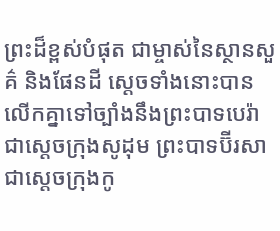ព្រះដ៏ខ្ពស់បំផុត ជាម្ចាស់នៃស្ថានសួគ៌ និងផែនដី ស្តេចទាំងនោះបានលើកគ្នាទៅច្បាំងនឹងព្រះបាទបេរ៉ាជាស្តេចក្រុងសូដុម ព្រះបាទប៊ីរសាជាស្តេចក្រុងកូ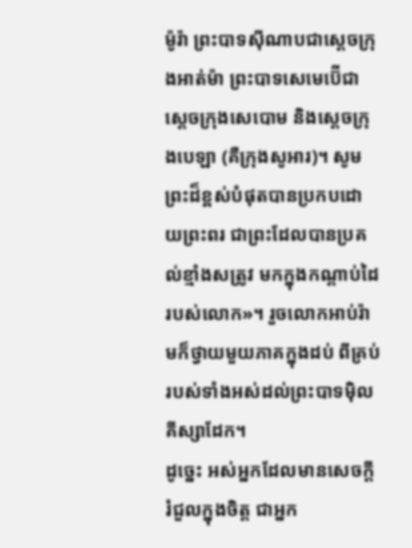ម៉ូរ៉ា ព្រះបាទស៊ីណាបជាស្តេចក្រុងអាត់ម៉ា ព្រះបាទសេមេប៊ើជាស្តេចក្រុងសេបោម និងស្តេចក្រុងបេឡា (គឺក្រុងសូអារ)។ សូមព្រះដ៏ខ្ពស់បំផុតបានប្រកបដោយព្រះពរ ជាព្រះដែលបានប្រគល់ខ្មាំងសត្រូវ មកក្នុងកណ្ដាប់ដៃរបស់លោក»។ រួចលោកអាប់រ៉ាមក៏ថ្វាយមួយភាគក្នុងដប់ ពីគ្រប់របស់ទាំងអស់ដល់ព្រះបាទម៉ិលគីស្សាដែក។
ដូច្នេះ អស់អ្នកដែលមានសេចក្ដីរំជួលក្នុងចិត្ត ជាអ្នក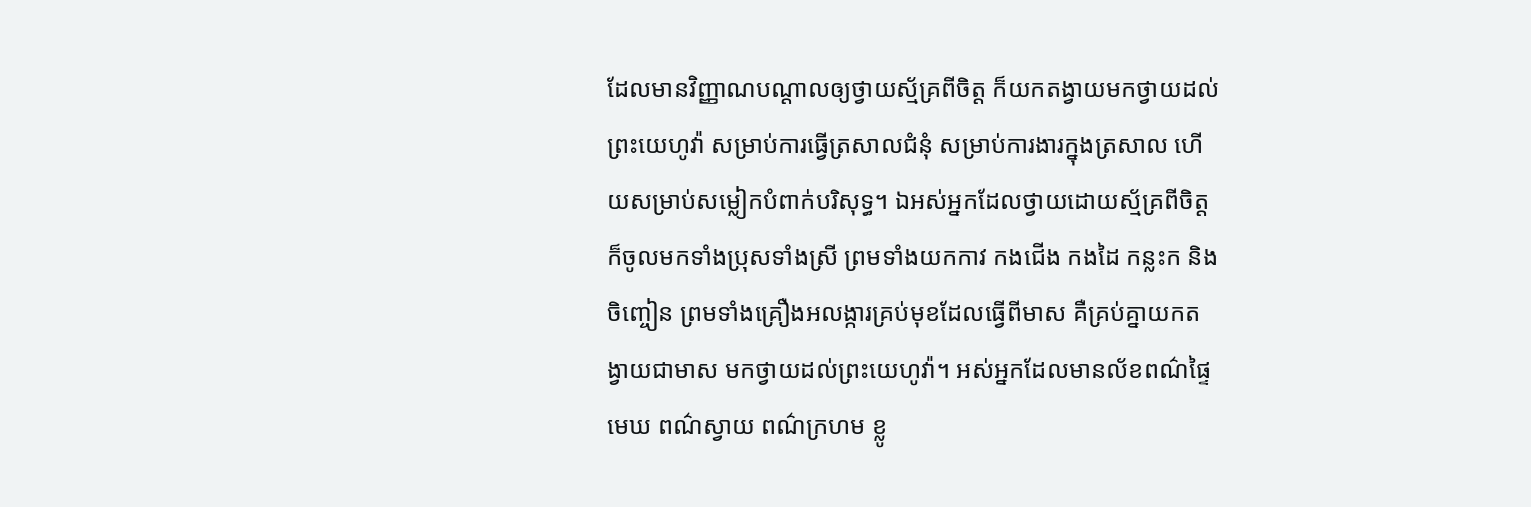ដែលមានវិញ្ញាណបណ្ដាលឲ្យថ្វាយស្ម័គ្រពីចិត្ត ក៏យកតង្វាយមកថ្វាយដល់ព្រះយេហូវ៉ា សម្រាប់ការធ្វើត្រសាលជំនុំ សម្រាប់ការងារក្នុងត្រសាល ហើយសម្រាប់សម្លៀកបំពាក់បរិសុទ្ធ។ ឯអស់អ្នកដែលថ្វាយដោយស្ម័គ្រពីចិត្ត ក៏ចូលមកទាំងប្រុសទាំងស្រី ព្រមទាំងយកកាវ កងជើង កងដៃ កន្លះក និងចិញ្ចៀន ព្រមទាំងគ្រឿងអលង្ការគ្រប់មុខដែលធ្វើពីមាស គឺគ្រប់គ្នាយកតង្វាយជាមាស មកថ្វាយដល់ព្រះយេហូវ៉ា។ អស់អ្នកដែលមានល័ខពណ៌ផ្ទៃមេឃ ពណ៌ស្វាយ ពណ៌ក្រហម ខ្លូ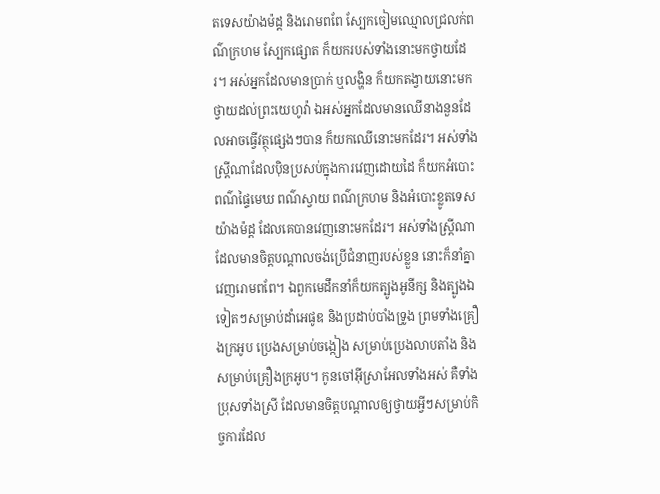តទេសយ៉ាងម៉ដ្ត និងរោមពពែ ស្បែកចៀមឈ្មោលជ្រលក់ពណ៌ក្រហម ស្បែកផ្សោត ក៏យករបស់ទាំងនោះមកថ្វាយដែរ។ អស់អ្នកដែលមានប្រាក់ ឬលង្ហិន ក៏យកតង្វាយនោះមកថ្វាយដល់ព្រះយេហូវ៉ា ឯអស់អ្នកដែលមានឈើនាងនួនដែលអាចធ្វើវត្ថុផ្សេងៗបាន ក៏យកឈើនោះមកដែរ។ អស់ទាំងស្រ្ដីណាដែលប៉ិនប្រសប់ក្នុងការវេញដោយដៃ ក៏យកអំបោះពណ៌ផ្ទៃមេឃ ពណ៌ស្វាយ ពណ៌ក្រហម និងអំបោះខ្លូតទេសយ៉ាងម៉ដ្ត ដែលគេបានវេញនោះមកដែរ។ អស់ទាំងស្រ្ដីណាដែលមានចិត្តបណ្ដាលចង់ប្រើជំនាញរបស់ខ្លួន នោះក៏នាំគ្នាវេញរោមពពែ។ ឯពួកមេដឹកនាំក៏យកត្បូងអូនីក្ស និងត្បូងឯទៀតៗសម្រាប់ដាំអេផូឌ និងប្រដាប់បាំងទ្រូង ព្រមទាំងគ្រឿងក្រអូប ប្រេងសម្រាប់ចង្កៀង សម្រាប់ប្រេងលាបតាំង និងសម្រាប់គ្រឿងក្រអូប។ កូនចៅអ៊ីស្រាអែលទាំងអស់ គឺទាំងប្រុសទាំងស្រី ដែលមានចិត្តបណ្ដាលឲ្យថ្វាយអ្វីៗសម្រាប់កិច្ចការដែល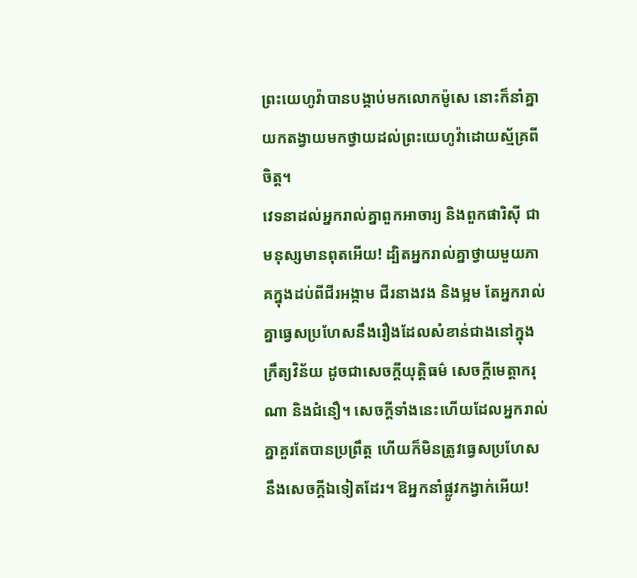ព្រះយេហូវ៉ាបានបង្គាប់មកលោកម៉ូសេ នោះក៏នាំគ្នាយកតង្វាយមកថ្វាយដល់ព្រះយេហូវ៉ាដោយស្ម័គ្រពីចិត្ត។
វេទនាដល់អ្នករាល់គ្នាពួកអាចារ្យ និងពួកផារិស៊ី ជាមនុស្សមានពុតអើយ! ដ្បិតអ្នករាល់គ្នាថ្វាយមួយភាគក្នុងដប់ពីជីរអង្កាម ជីរនាងវង និងម្អម តែអ្នករាល់គ្នាធ្វេសប្រហែសនឹងរឿងដែលសំខាន់ជាងនៅក្នុងក្រឹត្យវិន័យ ដូចជាសេចក្តីយុត្តិធម៌ សេចក្តីមេត្តាករុណា និងជំនឿ។ សេចក្ដីទាំងនេះហើយដែលអ្នករាល់គ្នាគួរតែបានប្រព្រឹត្ត ហើយក៏មិនត្រូវធ្វេសប្រហែសនឹងសេចក្ដីឯទៀតដែរ។ ឱអ្នកនាំផ្លូវកង្វាក់អើយ!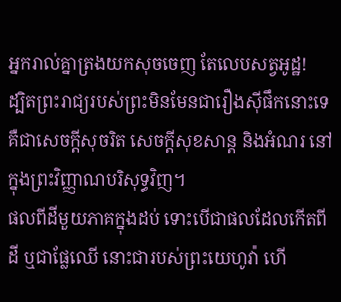អ្នករាល់គ្នាត្រងយកសុចចេញ តែលេបសត្វអូដ្ឋ!
ដ្បិតព្រះរាជ្យរបស់ព្រះមិនមែនជារឿងស៊ីផឹកនោះទេ គឺជាសេចក្តីសុចរិត សេចក្តីសុខសាន្ត និងអំណរ នៅក្នុងព្រះវិញ្ញាណបរិសុទ្ធវិញ។
ផលពីដីមួយភាគក្នុងដប់ ទោះបើជាផលដែលកើតពីដី ឬជាផ្លែឈើ នោះជារបស់ព្រះយេហូវ៉ា ហើ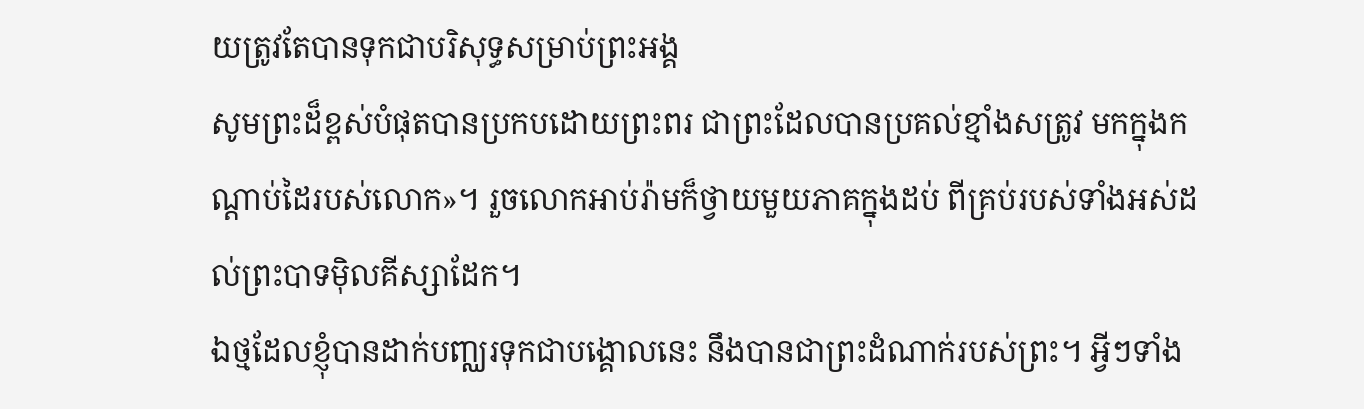យត្រូវតែបានទុកជាបរិសុទ្ធសម្រាប់ព្រះអង្គ
សូមព្រះដ៏ខ្ពស់បំផុតបានប្រកបដោយព្រះពរ ជាព្រះដែលបានប្រគល់ខ្មាំងសត្រូវ មកក្នុងកណ្ដាប់ដៃរបស់លោក»។ រួចលោកអាប់រ៉ាមក៏ថ្វាយមួយភាគក្នុងដប់ ពីគ្រប់របស់ទាំងអស់ដល់ព្រះបាទម៉ិលគីស្សាដែក។
ឯថ្មដែលខ្ញុំបានដាក់បញ្ឈរទុកជាបង្គោលនេះ នឹងបានជាព្រះដំណាក់របស់ព្រះ។ អ្វីៗទាំង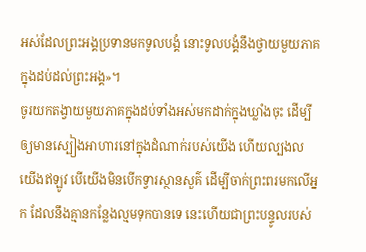អស់ដែលព្រះអង្គប្រទានមកទូលបង្គំ នោះទូលបង្គំនឹងថ្វាយមួយភាគក្នុងដប់ដល់ព្រះអង្គ»។
ចូរយកតង្វាយមួយភាគក្នុងដប់ទាំងអស់មកដាក់ក្នុងឃ្លាំងចុះ ដើម្បីឲ្យមានស្បៀងអាហារនៅក្នុងដំណាក់របស់យើង ហើយល្បងលយើងឥឡូវ បើយើងមិនបើកទ្វារស្ថានសួគ៌ ដើម្បីចាក់ព្រះពរមកលើអ្នក ដែលនឹងគ្មានកន្លែងល្មមទុកបានទេ នេះហើយជាព្រះបន្ទូលរបស់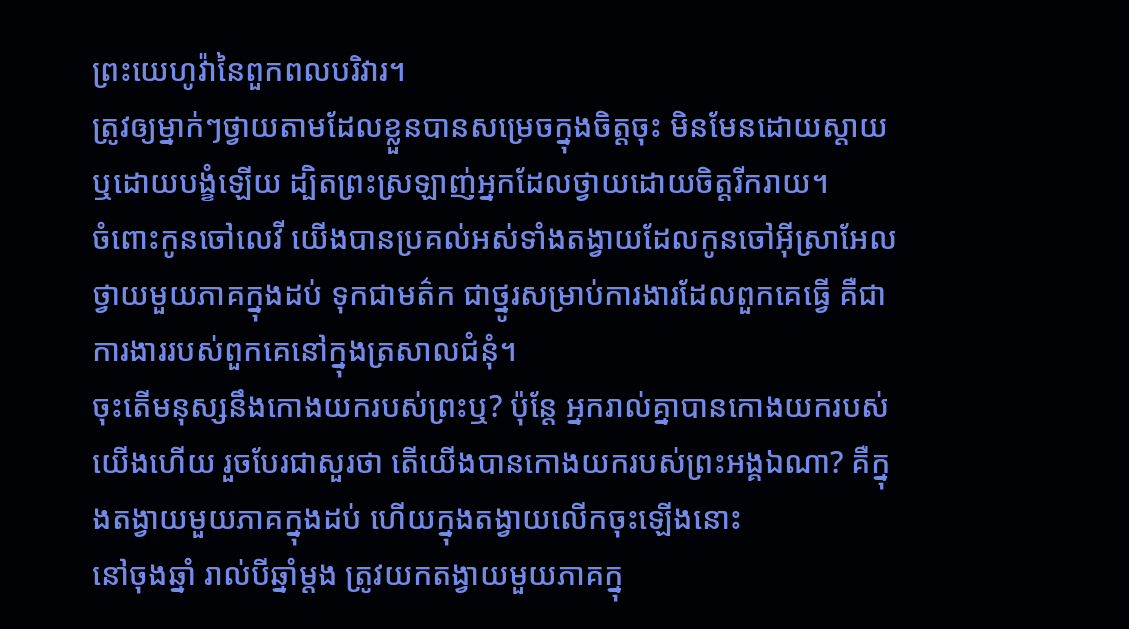ព្រះយេហូវ៉ានៃពួកពលបរិវារ។
ត្រូវឲ្យម្នាក់ៗថ្វាយតាមដែលខ្លួនបានសម្រេចក្នុងចិត្តចុះ មិនមែនដោយស្តាយ ឬដោយបង្ខំឡើយ ដ្បិតព្រះស្រឡាញ់អ្នកដែលថ្វាយដោយចិត្តរីករាយ។
ចំពោះកូនចៅលេវី យើងបានប្រគល់អស់ទាំងតង្វាយដែលកូនចៅអ៊ីស្រាអែលថ្វាយមួយភាគក្នុងដប់ ទុកជាមត៌ក ជាថ្នូរសម្រាប់ការងារដែលពួកគេធ្វើ គឺជាការងាររបស់ពួកគេនៅក្នុងត្រសាលជំនុំ។
ចុះតើមនុស្សនឹងកោងយករបស់ព្រះឬ? ប៉ុន្តែ អ្នករាល់គ្នាបានកោងយករបស់យើងហើយ រួចបែរជាសួរថា តើយើងបានកោងយករបស់ព្រះអង្គឯណា? គឺក្នុងតង្វាយមួយភាគក្នុងដប់ ហើយក្នុងតង្វាយលើកចុះឡើងនោះ
នៅចុងឆ្នាំ រាល់បីឆ្នាំម្ដង ត្រូវយកតង្វាយមួយភាគក្នុ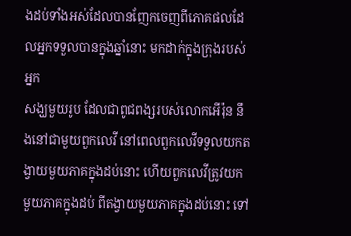ងដប់ទាំងអស់ដែលបានញែកចេញពីភោគផលដែលអ្នកទទួលបានក្នុងឆ្នាំនោះ មកដាក់ក្នុងក្រុងរបស់អ្នក
សង្ឃមួយរូប ដែលជាពូជពង្សរបស់លោកអើរ៉ុន នឹងនៅជាមួយពួកលេវី នៅពេលពួកលេវីទទួលយកតង្វាយមួយភាគក្នុងដប់នោះ ហើយពួកលេវីត្រូវយកមួយភាគក្នុងដប់ ពីតង្វាយមួយភាគក្នុងដប់នោះ ទៅ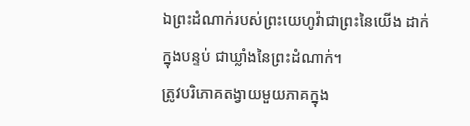ឯព្រះដំណាក់របស់ព្រះយេហូវ៉ាជាព្រះនៃយើង ដាក់ក្នុងបន្ទប់ ជាឃ្លាំងនៃព្រះដំណាក់។
ត្រូវបរិភោគតង្វាយមួយភាគក្នុង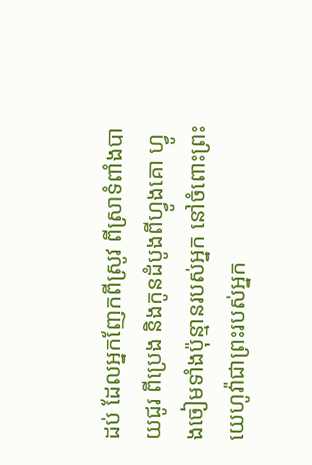ដប់ ដែលអ្នកញែកពីស្រូវ ពីស្រាទំពាំងបាយជូរ ពីប្រេង និងកូនដំបូងពីហ្វូងគោ ហ្វូងចៀមទាំងប៉ុន្មានរបស់អ្នក នៅចំពោះព្រះយេហូវ៉ាជាព្រះរបស់អ្នក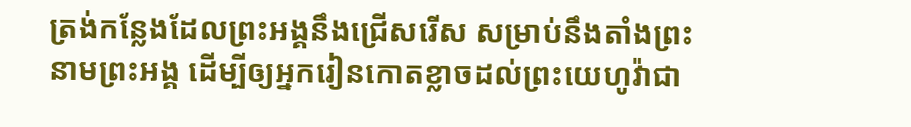ត្រង់កន្លែងដែលព្រះអង្គនឹងជ្រើសរើស សម្រាប់នឹងតាំងព្រះនាមព្រះអង្គ ដើម្បីឲ្យអ្នករៀនកោតខ្លាចដល់ព្រះយេហូវ៉ាជា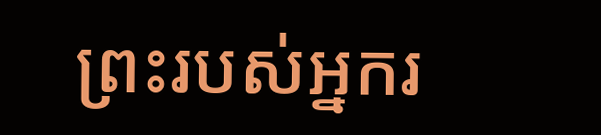ព្រះរបស់អ្នករ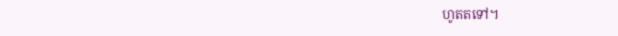ហូតតទៅ។